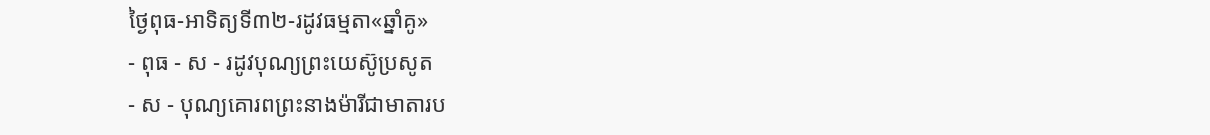ថ្ងៃពុធ-អាទិត្យទី៣២-រដូវធម្មតា«ឆ្នាំគូ»
- ពុធ - ស - រដូវបុណ្យព្រះយេស៊ូប្រសូត
- ស - បុណ្យគោរពព្រះនាងម៉ារីជាមាតារប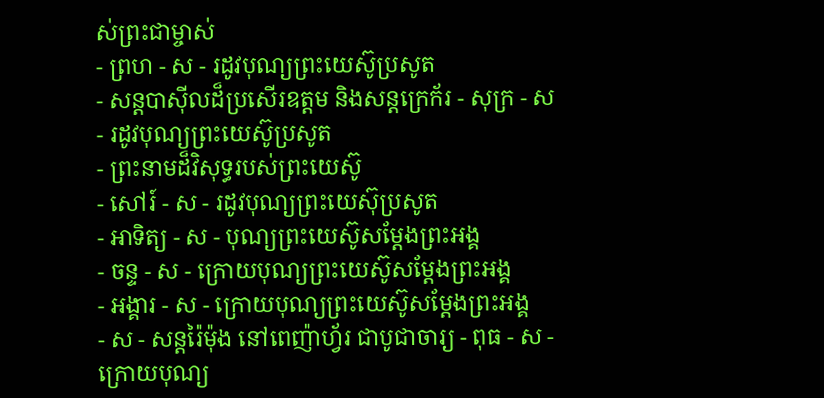ស់ព្រះជាម្ចាស់
- ព្រហ - ស - រដូវបុណ្យព្រះយេស៊ូប្រសូត
- សន្ដបាស៊ីលដ៏ប្រសើរឧត្ដម និងសន្ដក្រេក័រ - សុក្រ - ស - រដូវបុណ្យព្រះយេស៊ូប្រសូត
- ព្រះនាមដ៏វិសុទ្ធរបស់ព្រះយេស៊ូ
- សៅរ៍ - ស - រដូវបុណ្យព្រះយេស៊ុប្រសូត
- អាទិត្យ - ស - បុណ្យព្រះយេស៊ូសម្ដែងព្រះអង្គ
- ចន្ទ - ស - ក្រោយបុណ្យព្រះយេស៊ូសម្ដែងព្រះអង្គ
- អង្គារ - ស - ក្រោយបុណ្យព្រះយេស៊ូសម្ដែងព្រះអង្គ
- ស - សន្ដរ៉ៃម៉ុង នៅពេញ៉ាហ្វ័រ ជាបូជាចារ្យ - ពុធ - ស - ក្រោយបុណ្យ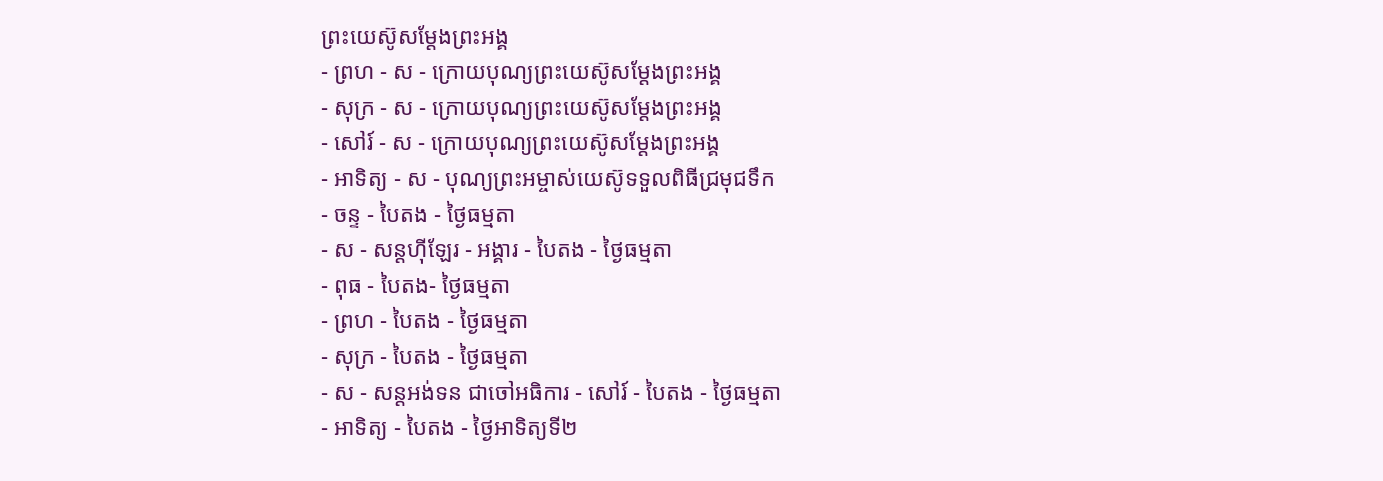ព្រះយេស៊ូសម្ដែងព្រះអង្គ
- ព្រហ - ស - ក្រោយបុណ្យព្រះយេស៊ូសម្ដែងព្រះអង្គ
- សុក្រ - ស - ក្រោយបុណ្យព្រះយេស៊ូសម្ដែងព្រះអង្គ
- សៅរ៍ - ស - ក្រោយបុណ្យព្រះយេស៊ូសម្ដែងព្រះអង្គ
- អាទិត្យ - ស - បុណ្យព្រះអម្ចាស់យេស៊ូទទួលពិធីជ្រមុជទឹក
- ចន្ទ - បៃតង - ថ្ងៃធម្មតា
- ស - សន្ដហ៊ីឡែរ - អង្គារ - បៃតង - ថ្ងៃធម្មតា
- ពុធ - បៃតង- ថ្ងៃធម្មតា
- ព្រហ - បៃតង - ថ្ងៃធម្មតា
- សុក្រ - បៃតង - ថ្ងៃធម្មតា
- ស - សន្ដអង់ទន ជាចៅអធិការ - សៅរ៍ - បៃតង - ថ្ងៃធម្មតា
- អាទិត្យ - បៃតង - ថ្ងៃអាទិត្យទី២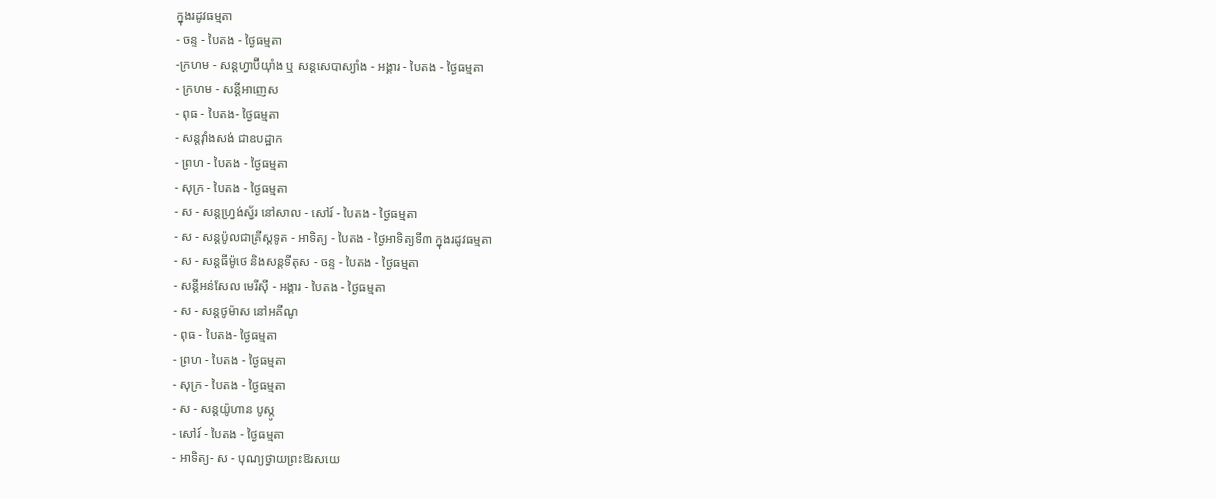ក្នុងរដូវធម្មតា
- ចន្ទ - បៃតង - ថ្ងៃធម្មតា
-ក្រហម - សន្ដហ្វាប៊ីយ៉ាំង ឬ សន្ដសេបាស្យាំង - អង្គារ - បៃតង - ថ្ងៃធម្មតា
- ក្រហម - សន្ដីអាញេស
- ពុធ - បៃតង- ថ្ងៃធម្មតា
- សន្ដវ៉ាំងសង់ ជាឧបដ្ឋាក
- ព្រហ - បៃតង - ថ្ងៃធម្មតា
- សុក្រ - បៃតង - ថ្ងៃធម្មតា
- ស - សន្ដហ្វ្រង់ស្វ័រ នៅសាល - សៅរ៍ - បៃតង - ថ្ងៃធម្មតា
- ស - សន្ដប៉ូលជាគ្រីស្ដទូត - អាទិត្យ - បៃតង - ថ្ងៃអាទិត្យទី៣ ក្នុងរដូវធម្មតា
- ស - សន្ដធីម៉ូថេ និងសន្ដទីតុស - ចន្ទ - បៃតង - ថ្ងៃធម្មតា
- សន្ដីអន់សែល មេរីស៊ី - អង្គារ - បៃតង - ថ្ងៃធម្មតា
- ស - សន្ដថូម៉ាស នៅអគីណូ
- ពុធ - បៃតង- ថ្ងៃធម្មតា
- ព្រហ - បៃតង - ថ្ងៃធម្មតា
- សុក្រ - បៃតង - ថ្ងៃធម្មតា
- ស - សន្ដយ៉ូហាន បូស្កូ
- សៅរ៍ - បៃតង - ថ្ងៃធម្មតា
- អាទិត្យ- ស - បុណ្យថ្វាយព្រះឱរសយេ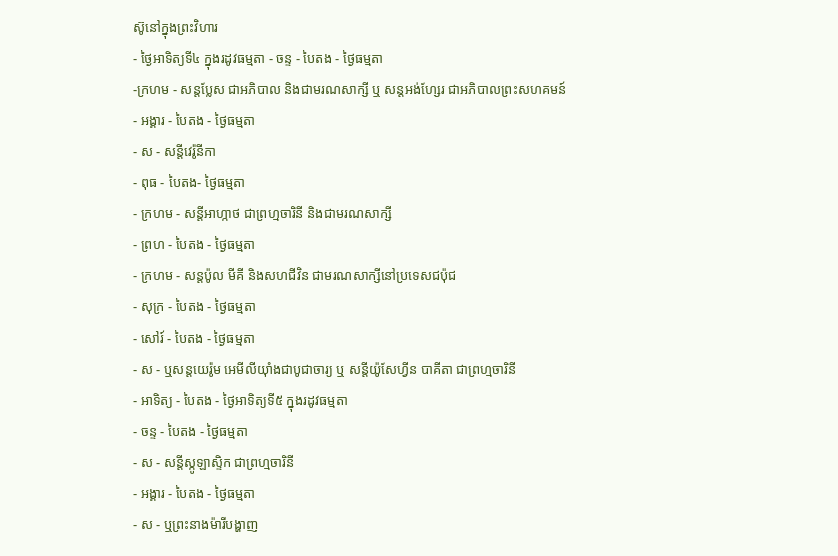ស៊ូនៅក្នុងព្រះវិហារ
- ថ្ងៃអាទិត្យទី៤ ក្នុងរដូវធម្មតា - ចន្ទ - បៃតង - ថ្ងៃធម្មតា
-ក្រហម - សន្ដប្លែស ជាអភិបាល និងជាមរណសាក្សី ឬ សន្ដអង់ហ្សែរ ជាអភិបាលព្រះសហគមន៍
- អង្គារ - បៃតង - ថ្ងៃធម្មតា
- ស - សន្ដីវេរ៉ូនីកា
- ពុធ - បៃតង- ថ្ងៃធម្មតា
- ក្រហម - សន្ដីអាហ្កាថ ជាព្រហ្មចារិនី និងជាមរណសាក្សី
- ព្រហ - បៃតង - ថ្ងៃធម្មតា
- ក្រហម - សន្ដប៉ូល មីគី និងសហជីវិន ជាមរណសាក្សីនៅប្រទេសជប៉ុជ
- សុក្រ - បៃតង - ថ្ងៃធម្មតា
- សៅរ៍ - បៃតង - ថ្ងៃធម្មតា
- ស - ឬសន្ដយេរ៉ូម អេមីលីយ៉ាំងជាបូជាចារ្យ ឬ សន្ដីយ៉ូសែហ្វីន បាគីតា ជាព្រហ្មចារិនី
- អាទិត្យ - បៃតង - ថ្ងៃអាទិត្យទី៥ ក្នុងរដូវធម្មតា
- ចន្ទ - បៃតង - ថ្ងៃធម្មតា
- ស - សន្ដីស្កូឡាស្ទិក ជាព្រហ្មចារិនី
- អង្គារ - បៃតង - ថ្ងៃធម្មតា
- ស - ឬព្រះនាងម៉ារីបង្ហាញ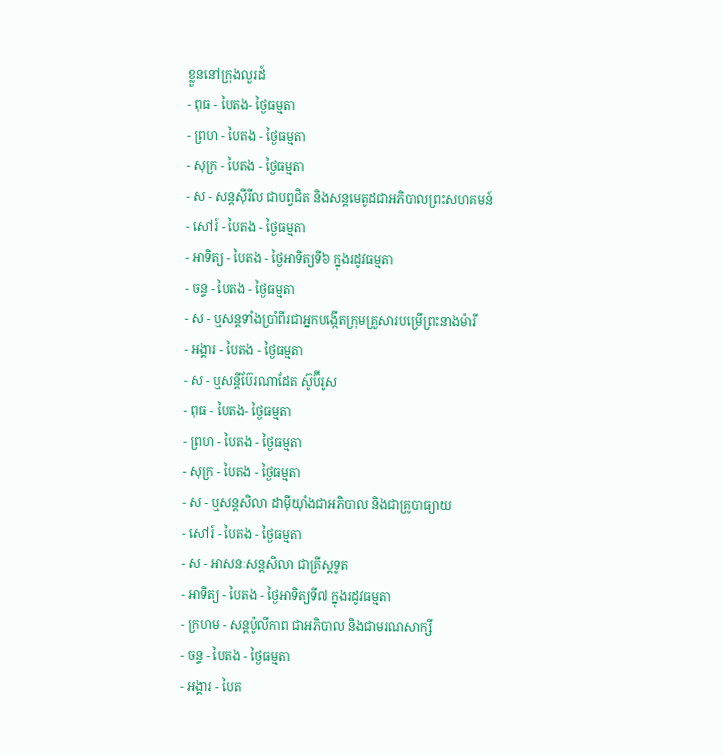ខ្លួននៅក្រុងលួរដ៍
- ពុធ - បៃតង- ថ្ងៃធម្មតា
- ព្រហ - បៃតង - ថ្ងៃធម្មតា
- សុក្រ - បៃតង - ថ្ងៃធម្មតា
- ស - សន្ដស៊ីរីល ជាបព្វជិត និងសន្ដមេតូដជាអភិបាលព្រះសហគមន៍
- សៅរ៍ - បៃតង - ថ្ងៃធម្មតា
- អាទិត្យ - បៃតង - ថ្ងៃអាទិត្យទី៦ ក្នុងរដូវធម្មតា
- ចន្ទ - បៃតង - ថ្ងៃធម្មតា
- ស - ឬសន្ដទាំងប្រាំពីរជាអ្នកបង្កើតក្រុមគ្រួសារបម្រើព្រះនាងម៉ារី
- អង្គារ - បៃតង - ថ្ងៃធម្មតា
- ស - ឬសន្ដីប៊ែរណាដែត ស៊ូប៊ីរូស
- ពុធ - បៃតង- ថ្ងៃធម្មតា
- ព្រហ - បៃតង - ថ្ងៃធម្មតា
- សុក្រ - បៃតង - ថ្ងៃធម្មតា
- ស - ឬសន្ដសិលា ដាម៉ីយ៉ាំងជាអភិបាល និងជាគ្រូបាធ្យាយ
- សៅរ៍ - បៃតង - ថ្ងៃធម្មតា
- ស - អាសនៈសន្ដសិលា ជាគ្រីស្ដទូត
- អាទិត្យ - បៃតង - ថ្ងៃអាទិត្យទី៧ ក្នុងរដូវធម្មតា
- ក្រហម - សន្ដប៉ូលីកាព ជាអភិបាល និងជាមរណសាក្សី
- ចន្ទ - បៃតង - ថ្ងៃធម្មតា
- អង្គារ - បៃត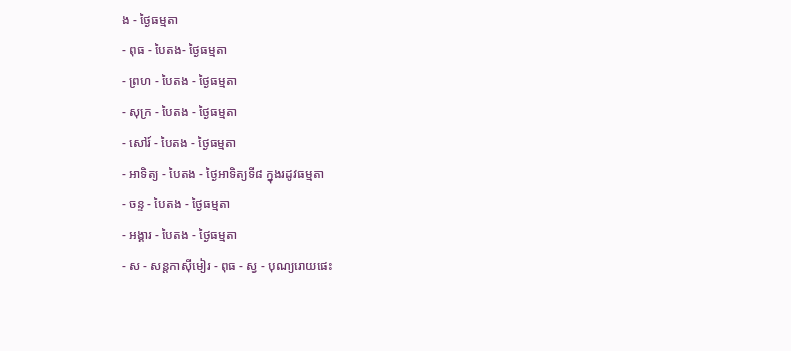ង - ថ្ងៃធម្មតា
- ពុធ - បៃតង- ថ្ងៃធម្មតា
- ព្រហ - បៃតង - ថ្ងៃធម្មតា
- សុក្រ - បៃតង - ថ្ងៃធម្មតា
- សៅរ៍ - បៃតង - ថ្ងៃធម្មតា
- អាទិត្យ - បៃតង - ថ្ងៃអាទិត្យទី៨ ក្នុងរដូវធម្មតា
- ចន្ទ - បៃតង - ថ្ងៃធម្មតា
- អង្គារ - បៃតង - ថ្ងៃធម្មតា
- ស - សន្ដកាស៊ីមៀរ - ពុធ - ស្វ - បុណ្យរោយផេះ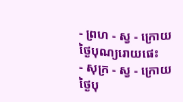- ព្រហ - ស្វ - ក្រោយថ្ងៃបុណ្យរោយផេះ
- សុក្រ - ស្វ - ក្រោយថ្ងៃបុ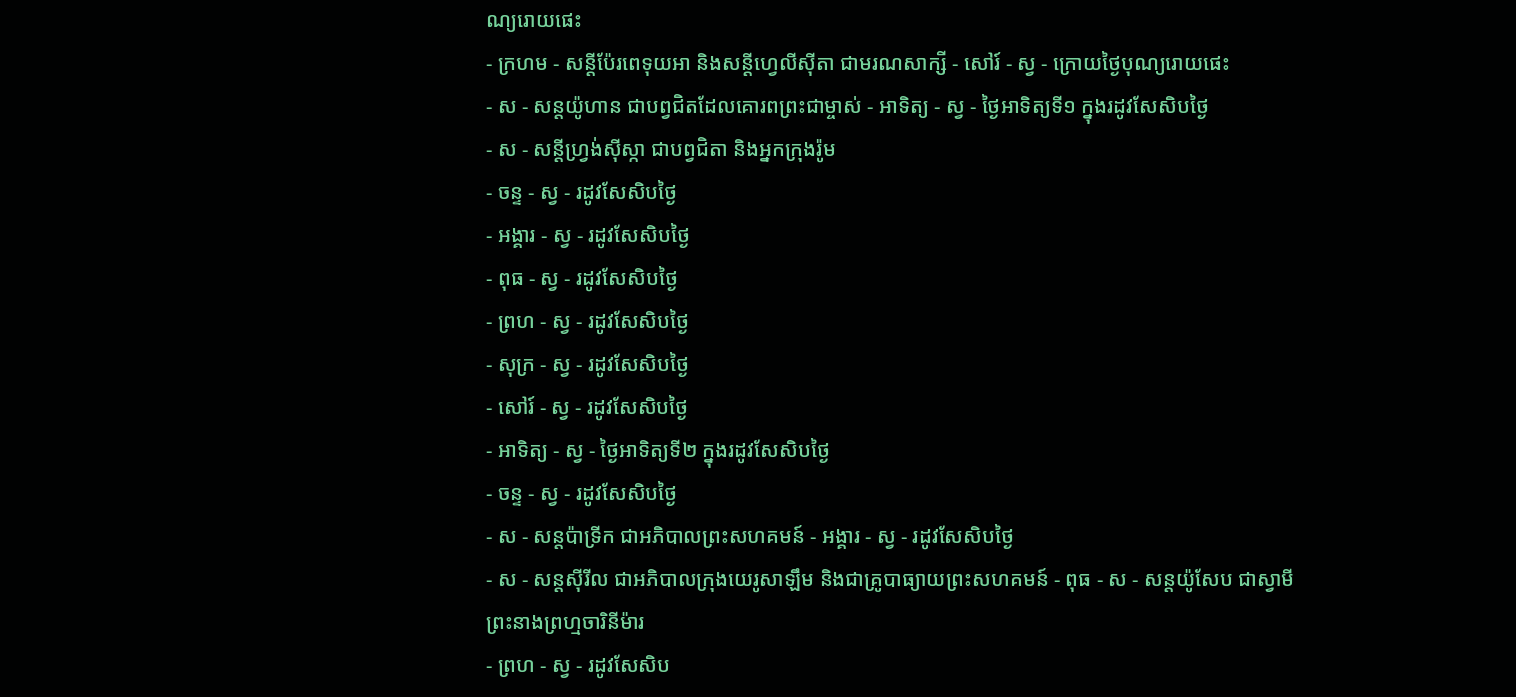ណ្យរោយផេះ
- ក្រហម - សន្ដីប៉ែរពេទុយអា និងសន្ដីហ្វេលីស៊ីតា ជាមរណសាក្សី - សៅរ៍ - ស្វ - ក្រោយថ្ងៃបុណ្យរោយផេះ
- ស - សន្ដយ៉ូហាន ជាបព្វជិតដែលគោរពព្រះជាម្ចាស់ - អាទិត្យ - ស្វ - ថ្ងៃអាទិត្យទី១ ក្នុងរដូវសែសិបថ្ងៃ
- ស - សន្ដីហ្វ្រង់ស៊ីស្កា ជាបព្វជិតា និងអ្នកក្រុងរ៉ូម
- ចន្ទ - ស្វ - រដូវសែសិបថ្ងៃ
- អង្គារ - ស្វ - រដូវសែសិបថ្ងៃ
- ពុធ - ស្វ - រដូវសែសិបថ្ងៃ
- ព្រហ - ស្វ - រដូវសែសិបថ្ងៃ
- សុក្រ - ស្វ - រដូវសែសិបថ្ងៃ
- សៅរ៍ - ស្វ - រដូវសែសិបថ្ងៃ
- អាទិត្យ - ស្វ - ថ្ងៃអាទិត្យទី២ ក្នុងរដូវសែសិបថ្ងៃ
- ចន្ទ - ស្វ - រដូវសែសិបថ្ងៃ
- ស - សន្ដប៉ាទ្រីក ជាអភិបាលព្រះសហគមន៍ - អង្គារ - ស្វ - រដូវសែសិបថ្ងៃ
- ស - សន្ដស៊ីរីល ជាអភិបាលក្រុងយេរូសាឡឹម និងជាគ្រូបាធ្យាយព្រះសហគមន៍ - ពុធ - ស - សន្ដយ៉ូសែប ជាស្វាមីព្រះនាងព្រហ្មចារិនីម៉ារ
- ព្រហ - ស្វ - រដូវសែសិប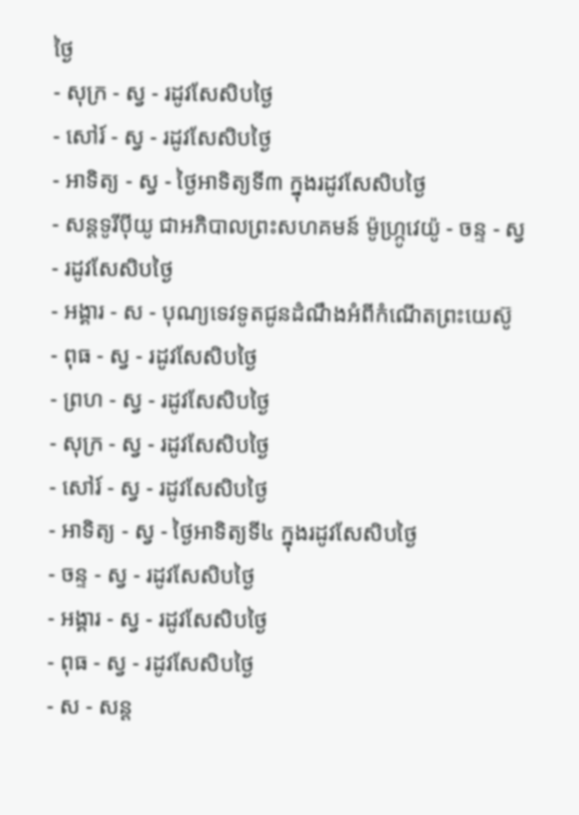ថ្ងៃ
- សុក្រ - ស្វ - រដូវសែសិបថ្ងៃ
- សៅរ៍ - ស្វ - រដូវសែសិបថ្ងៃ
- អាទិត្យ - ស្វ - ថ្ងៃអាទិត្យទី៣ ក្នុងរដូវសែសិបថ្ងៃ
- សន្ដទូរីប៉ីយូ ជាអភិបាលព្រះសហគមន៍ ម៉ូហ្ក្រូវេយ៉ូ - ចន្ទ - ស្វ - រដូវសែសិបថ្ងៃ
- អង្គារ - ស - បុណ្យទេវទូតជូនដំណឹងអំពីកំណើតព្រះយេស៊ូ
- ពុធ - ស្វ - រដូវសែសិបថ្ងៃ
- ព្រហ - ស្វ - រដូវសែសិបថ្ងៃ
- សុក្រ - ស្វ - រដូវសែសិបថ្ងៃ
- សៅរ៍ - ស្វ - រដូវសែសិបថ្ងៃ
- អាទិត្យ - ស្វ - ថ្ងៃអាទិត្យទី៤ ក្នុងរដូវសែសិបថ្ងៃ
- ចន្ទ - ស្វ - រដូវសែសិបថ្ងៃ
- អង្គារ - ស្វ - រដូវសែសិបថ្ងៃ
- ពុធ - ស្វ - រដូវសែសិបថ្ងៃ
- ស - សន្ដ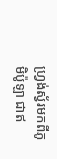ហ្វ្រង់ស្វ័រមកពីភូមិប៉ូឡា ជាឥ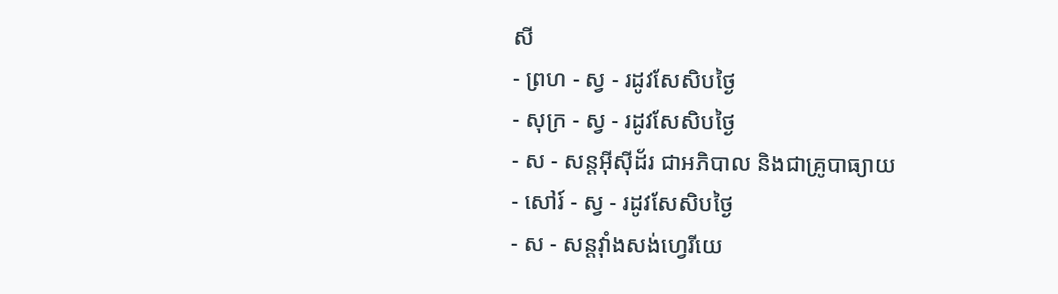សី
- ព្រហ - ស្វ - រដូវសែសិបថ្ងៃ
- សុក្រ - ស្វ - រដូវសែសិបថ្ងៃ
- ស - សន្ដអ៊ីស៊ីដ័រ ជាអភិបាល និងជាគ្រូបាធ្យាយ
- សៅរ៍ - ស្វ - រដូវសែសិបថ្ងៃ
- ស - សន្ដវ៉ាំងសង់ហ្វេរីយេ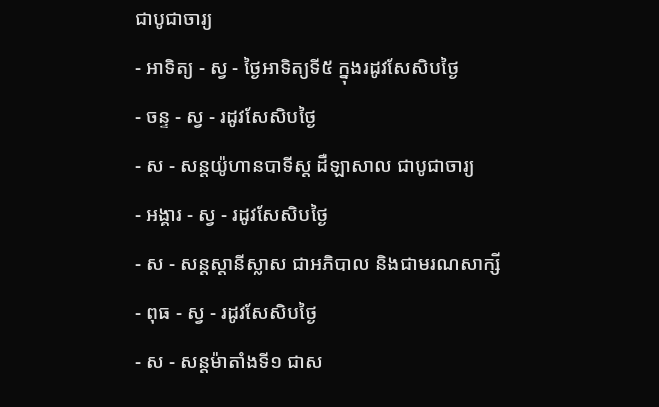ជាបូជាចារ្យ
- អាទិត្យ - ស្វ - ថ្ងៃអាទិត្យទី៥ ក្នុងរដូវសែសិបថ្ងៃ
- ចន្ទ - ស្វ - រដូវសែសិបថ្ងៃ
- ស - សន្ដយ៉ូហានបាទីស្ដ ដឺឡាសាល ជាបូជាចារ្យ
- អង្គារ - ស្វ - រដូវសែសិបថ្ងៃ
- ស - សន្ដស្ដានីស្លាស ជាអភិបាល និងជាមរណសាក្សី
- ពុធ - ស្វ - រដូវសែសិបថ្ងៃ
- ស - សន្ដម៉ាតាំងទី១ ជាស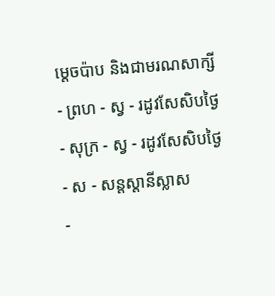ម្ដេចប៉ាប និងជាមរណសាក្សី
- ព្រហ - ស្វ - រដូវសែសិបថ្ងៃ
- សុក្រ - ស្វ - រដូវសែសិបថ្ងៃ
- ស - សន្ដស្ដានីស្លាស
-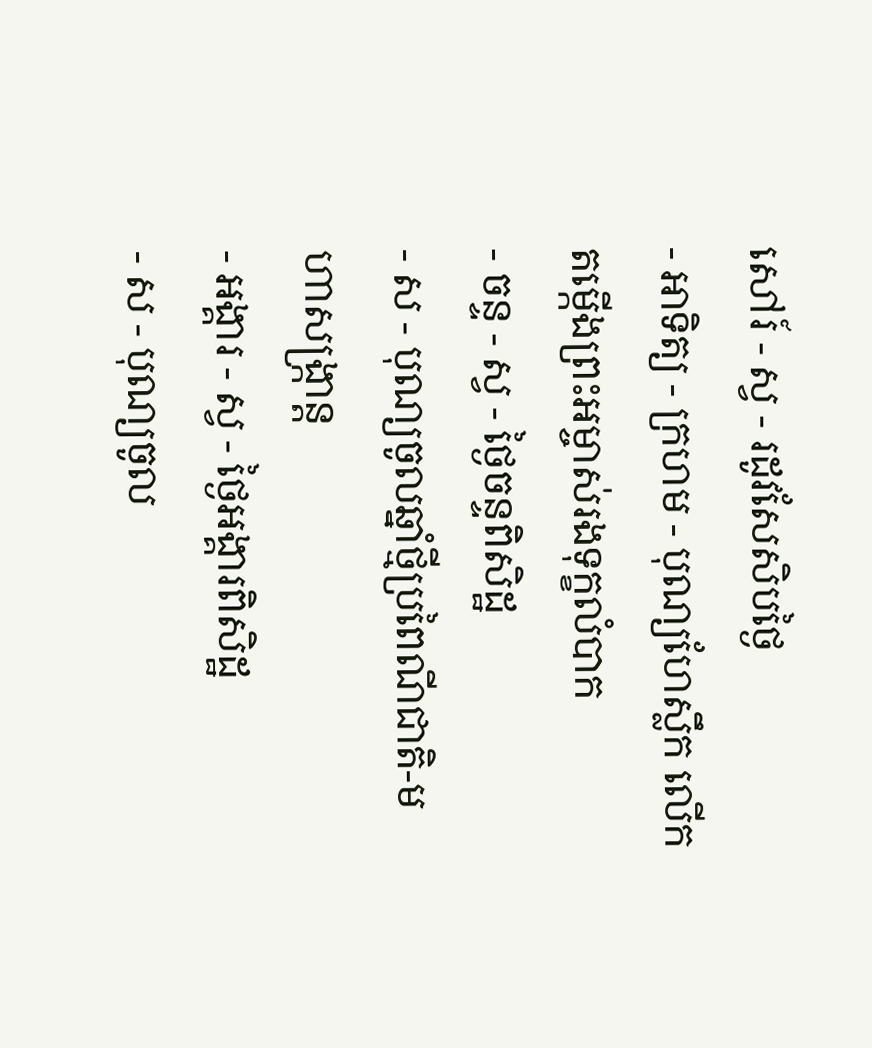សៅរ៍ - ស្វ - រដូវសែសិបថ្ងៃ
- អាទិត្យ - ក្រហម - បុណ្យហែស្លឹក លើកតម្កើងព្រះអម្ចាស់រងទុក្ខលំបាក
- ចន្ទ - ស្វ - ថ្ងៃចន្ទពិសិដ្ឋ
- ស - បុណ្យចូលឆ្នាំថ្មីប្រពៃណីជាតិ-មហាសង្រ្កាន្ដ
- អង្គារ - ស្វ - ថ្ងៃអង្គារពិសិដ្ឋ
- ស - បុណ្យចូល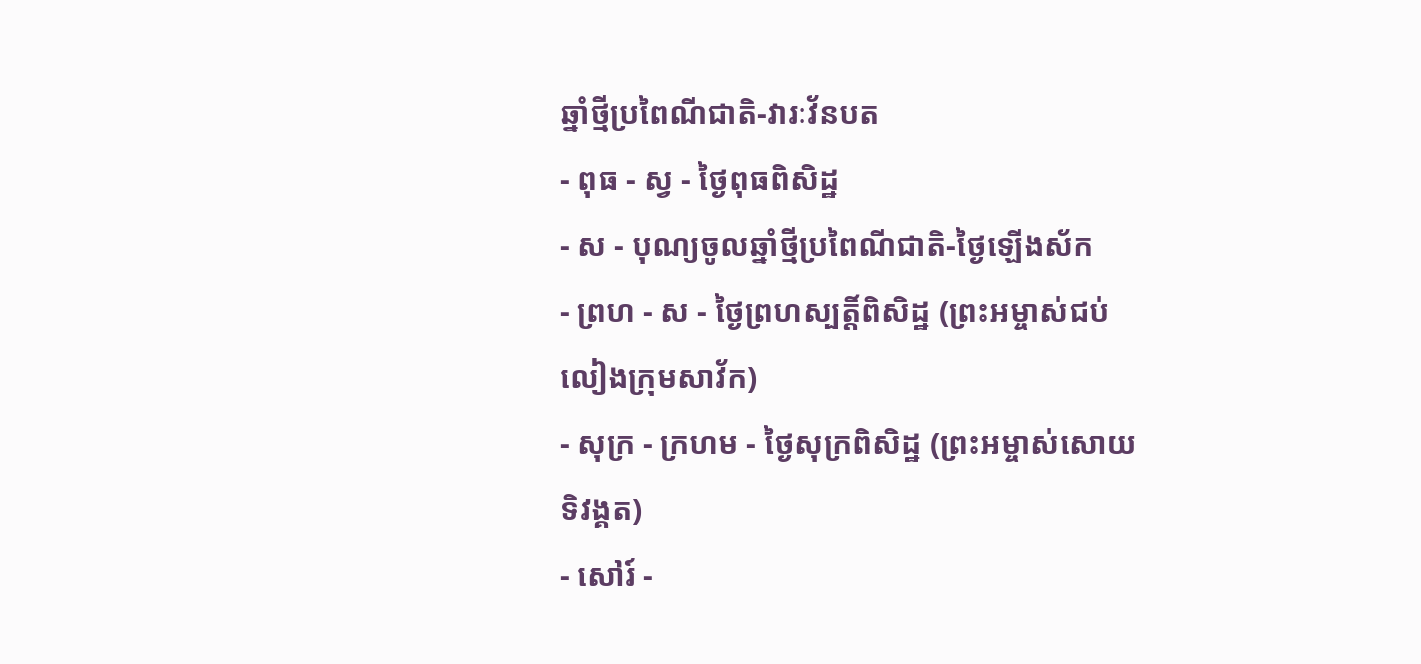ឆ្នាំថ្មីប្រពៃណីជាតិ-វារៈវ័នបត
- ពុធ - ស្វ - ថ្ងៃពុធពិសិដ្ឋ
- ស - បុណ្យចូលឆ្នាំថ្មីប្រពៃណីជាតិ-ថ្ងៃឡើងស័ក
- ព្រហ - ស - ថ្ងៃព្រហស្បត្ដិ៍ពិសិដ្ឋ (ព្រះអម្ចាស់ជប់លៀងក្រុមសាវ័ក)
- សុក្រ - ក្រហម - ថ្ងៃសុក្រពិសិដ្ឋ (ព្រះអម្ចាស់សោយទិវង្គត)
- សៅរ៍ -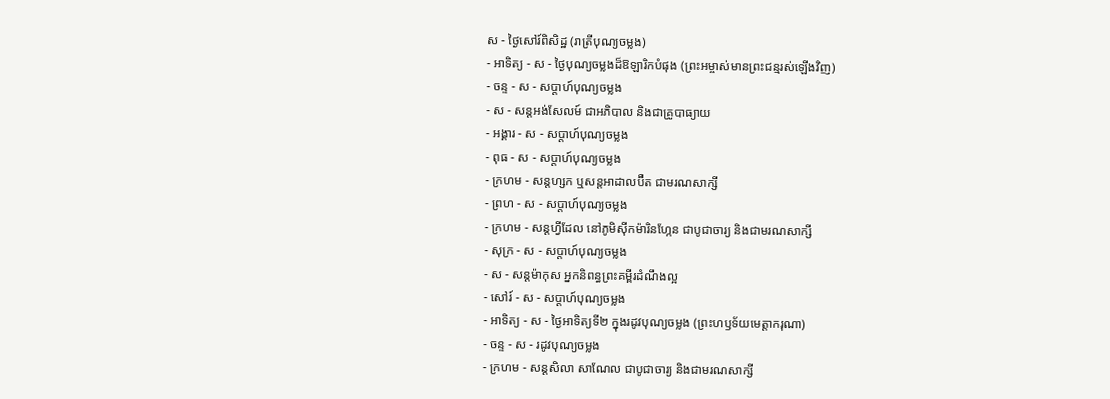ស - ថ្ងៃសៅរ៍ពិសិដ្ឋ (រាត្រីបុណ្យចម្លង)
- អាទិត្យ - ស - ថ្ងៃបុណ្យចម្លងដ៏ឱឡារិកបំផុង (ព្រះអម្ចាស់មានព្រះជន្មរស់ឡើងវិញ)
- ចន្ទ - ស - សប្ដាហ៍បុណ្យចម្លង
- ស - សន្ដអង់សែលម៍ ជាអភិបាល និងជាគ្រូបាធ្យាយ
- អង្គារ - ស - សប្ដាហ៍បុណ្យចម្លង
- ពុធ - ស - សប្ដាហ៍បុណ្យចម្លង
- ក្រហម - សន្ដហ្សក ឬសន្ដអាដាលប៊ឺត ជាមរណសាក្សី
- ព្រហ - ស - សប្ដាហ៍បុណ្យចម្លង
- ក្រហម - សន្ដហ្វីដែល នៅភូមិស៊ីកម៉ារិនហ្កែន ជាបូជាចារ្យ និងជាមរណសាក្សី
- សុក្រ - ស - សប្ដាហ៍បុណ្យចម្លង
- ស - សន្ដម៉ាកុស អ្នកនិពន្ធព្រះគម្ពីរដំណឹងល្អ
- សៅរ៍ - ស - សប្ដាហ៍បុណ្យចម្លង
- អាទិត្យ - ស - ថ្ងៃអាទិត្យទី២ ក្នុងរដូវបុណ្យចម្លង (ព្រះហឫទ័យមេត្ដាករុណា)
- ចន្ទ - ស - រដូវបុណ្យចម្លង
- ក្រហម - សន្ដសិលា សាណែល ជាបូជាចារ្យ និងជាមរណសាក្សី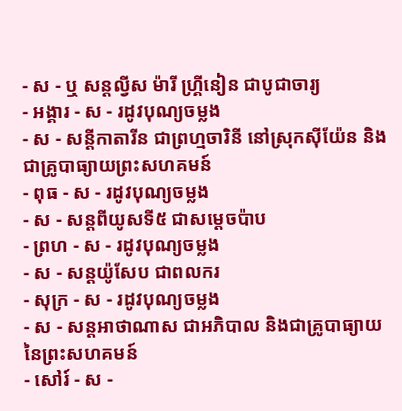- ស - ឬ សន្ដល្វីស ម៉ារី ហ្គ្រីនៀន ជាបូជាចារ្យ
- អង្គារ - ស - រដូវបុណ្យចម្លង
- ស - សន្ដីកាតារីន ជាព្រហ្មចារិនី នៅស្រុកស៊ីយ៉ែន និងជាគ្រូបាធ្យាយព្រះសហគមន៍
- ពុធ - ស - រដូវបុណ្យចម្លង
- ស - សន្ដពីយូសទី៥ ជាសម្ដេចប៉ាប
- ព្រហ - ស - រដូវបុណ្យចម្លង
- ស - សន្ដយ៉ូសែប ជាពលករ
- សុក្រ - ស - រដូវបុណ្យចម្លង
- ស - សន្ដអាថាណាស ជាអភិបាល និងជាគ្រូបាធ្យាយនៃព្រះសហគមន៍
- សៅរ៍ - ស -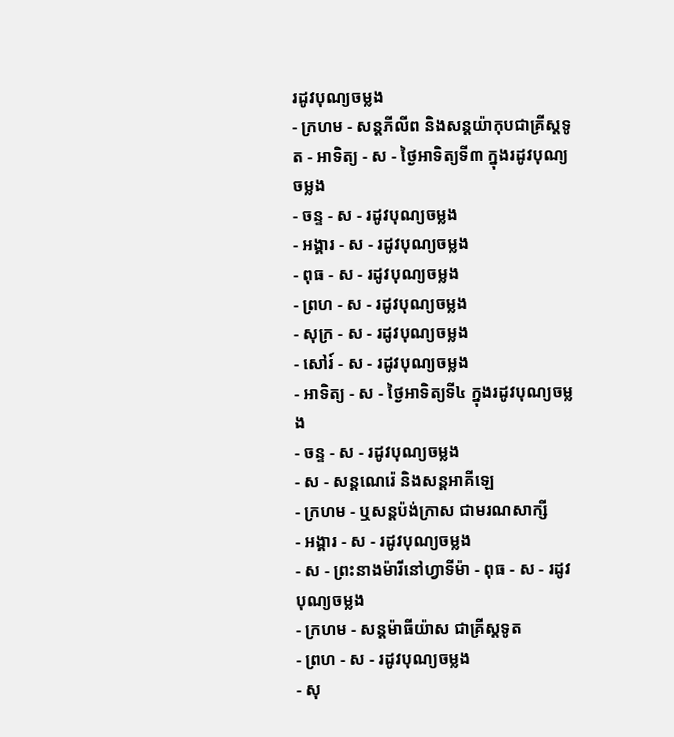រដូវបុណ្យចម្លង
- ក្រហម - សន្ដភីលីព និងសន្ដយ៉ាកុបជាគ្រីស្ដទូត - អាទិត្យ - ស - ថ្ងៃអាទិត្យទី៣ ក្នុងរដូវបុណ្យចម្លង
- ចន្ទ - ស - រដូវបុណ្យចម្លង
- អង្គារ - ស - រដូវបុណ្យចម្លង
- ពុធ - ស - រដូវបុណ្យចម្លង
- ព្រហ - ស - រដូវបុណ្យចម្លង
- សុក្រ - ស - រដូវបុណ្យចម្លង
- សៅរ៍ - ស - រដូវបុណ្យចម្លង
- អាទិត្យ - ស - ថ្ងៃអាទិត្យទី៤ ក្នុងរដូវបុណ្យចម្លង
- ចន្ទ - ស - រដូវបុណ្យចម្លង
- ស - សន្ដណេរ៉េ និងសន្ដអាគីឡេ
- ក្រហម - ឬសន្ដប៉ង់ក្រាស ជាមរណសាក្សី
- អង្គារ - ស - រដូវបុណ្យចម្លង
- ស - ព្រះនាងម៉ារីនៅហ្វាទីម៉ា - ពុធ - ស - រដូវបុណ្យចម្លង
- ក្រហម - សន្ដម៉ាធីយ៉ាស ជាគ្រីស្ដទូត
- ព្រហ - ស - រដូវបុណ្យចម្លង
- សុ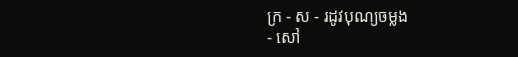ក្រ - ស - រដូវបុណ្យចម្លង
- សៅ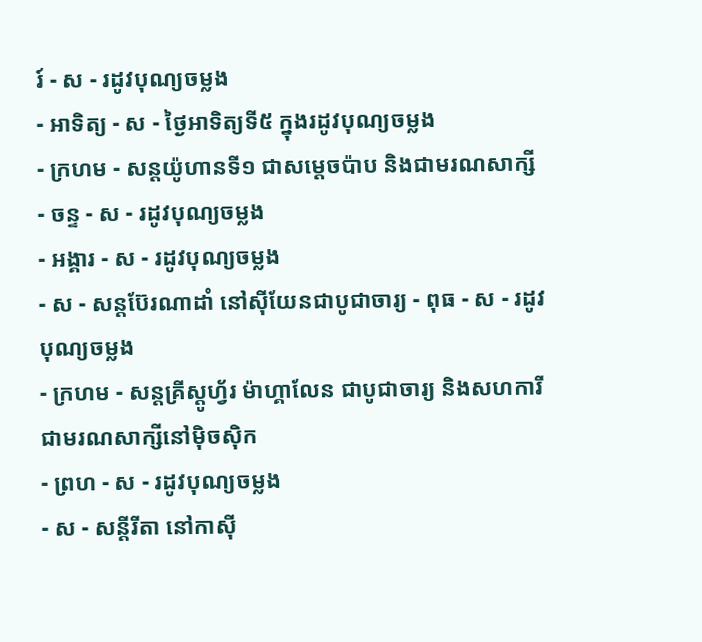រ៍ - ស - រដូវបុណ្យចម្លង
- អាទិត្យ - ស - ថ្ងៃអាទិត្យទី៥ ក្នុងរដូវបុណ្យចម្លង
- ក្រហម - សន្ដយ៉ូហានទី១ ជាសម្ដេចប៉ាប និងជាមរណសាក្សី
- ចន្ទ - ស - រដូវបុណ្យចម្លង
- អង្គារ - ស - រដូវបុណ្យចម្លង
- ស - សន្ដប៊ែរណាដាំ នៅស៊ីយែនជាបូជាចារ្យ - ពុធ - ស - រដូវបុណ្យចម្លង
- ក្រហម - សន្ដគ្រីស្ដូហ្វ័រ ម៉ាហ្គាលែន ជាបូជាចារ្យ និងសហការី ជាមរណសាក្សីនៅម៉ិចស៊ិក
- ព្រហ - ស - រដូវបុណ្យចម្លង
- ស - សន្ដីរីតា នៅកាស៊ី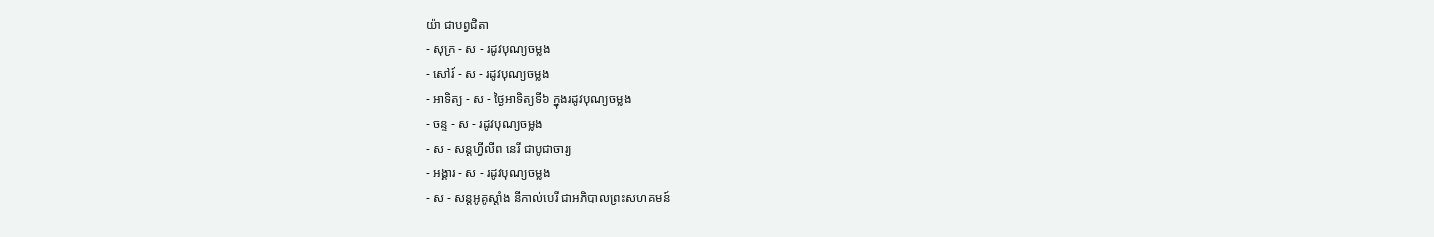យ៉ា ជាបព្វជិតា
- សុក្រ - ស - រដូវបុណ្យចម្លង
- សៅរ៍ - ស - រដូវបុណ្យចម្លង
- អាទិត្យ - ស - ថ្ងៃអាទិត្យទី៦ ក្នុងរដូវបុណ្យចម្លង
- ចន្ទ - ស - រដូវបុណ្យចម្លង
- ស - សន្ដហ្វីលីព នេរី ជាបូជាចារ្យ
- អង្គារ - ស - រដូវបុណ្យចម្លង
- ស - សន្ដអូគូស្ដាំង នីកាល់បេរី ជាអភិបាលព្រះសហគមន៍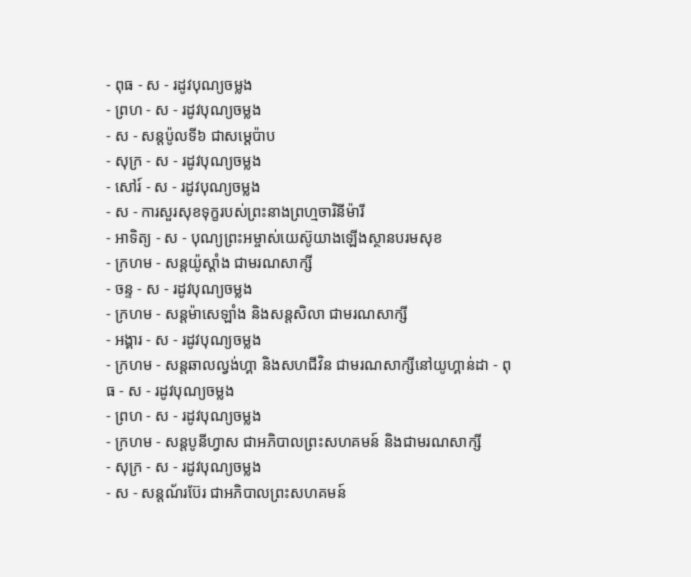- ពុធ - ស - រដូវបុណ្យចម្លង
- ព្រហ - ស - រដូវបុណ្យចម្លង
- ស - សន្ដប៉ូលទី៦ ជាសម្ដេប៉ាប
- សុក្រ - ស - រដូវបុណ្យចម្លង
- សៅរ៍ - ស - រដូវបុណ្យចម្លង
- ស - ការសួរសុខទុក្ខរបស់ព្រះនាងព្រហ្មចារិនីម៉ារី
- អាទិត្យ - ស - បុណ្យព្រះអម្ចាស់យេស៊ូយាងឡើងស្ថានបរមសុខ
- ក្រហម - សន្ដយ៉ូស្ដាំង ជាមរណសាក្សី
- ចន្ទ - ស - រដូវបុណ្យចម្លង
- ក្រហម - សន្ដម៉ាសេឡាំង និងសន្ដសិលា ជាមរណសាក្សី
- អង្គារ - ស - រដូវបុណ្យចម្លង
- ក្រហម - សន្ដឆាលល្វង់ហ្គា និងសហជីវិន ជាមរណសាក្សីនៅយូហ្គាន់ដា - ពុធ - ស - រដូវបុណ្យចម្លង
- ព្រហ - ស - រដូវបុណ្យចម្លង
- ក្រហម - សន្ដបូនីហ្វាស ជាអភិបាលព្រះសហគមន៍ និងជាមរណសាក្សី
- សុក្រ - ស - រដូវបុណ្យចម្លង
- ស - សន្ដណ័រប៊ែរ ជាអភិបាលព្រះសហគមន៍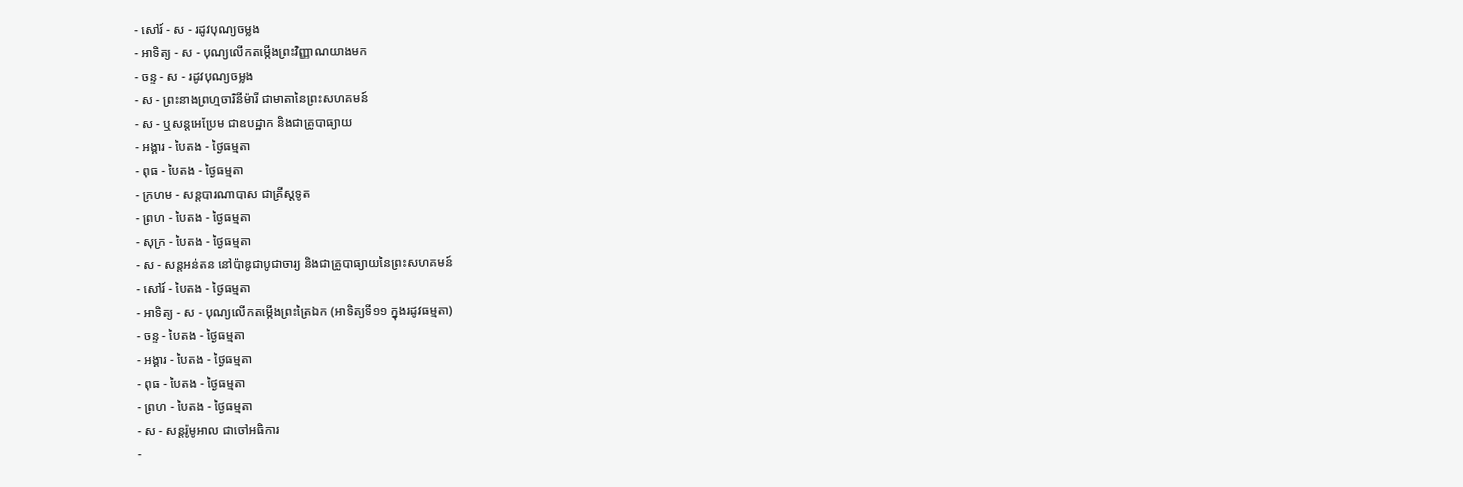- សៅរ៍ - ស - រដូវបុណ្យចម្លង
- អាទិត្យ - ស - បុណ្យលើកតម្កើងព្រះវិញ្ញាណយាងមក
- ចន្ទ - ស - រដូវបុណ្យចម្លង
- ស - ព្រះនាងព្រហ្មចារិនីម៉ារី ជាមាតានៃព្រះសហគមន៍
- ស - ឬសន្ដអេប្រែម ជាឧបដ្ឋាក និងជាគ្រូបាធ្យាយ
- អង្គារ - បៃតង - ថ្ងៃធម្មតា
- ពុធ - បៃតង - ថ្ងៃធម្មតា
- ក្រហម - សន្ដបារណាបាស ជាគ្រីស្ដទូត
- ព្រហ - បៃតង - ថ្ងៃធម្មតា
- សុក្រ - បៃតង - ថ្ងៃធម្មតា
- ស - សន្ដអន់តន នៅប៉ាឌូជាបូជាចារ្យ និងជាគ្រូបាធ្យាយនៃព្រះសហគមន៍
- សៅរ៍ - បៃតង - ថ្ងៃធម្មតា
- អាទិត្យ - ស - បុណ្យលើកតម្កើងព្រះត្រៃឯក (អាទិត្យទី១១ ក្នុងរដូវធម្មតា)
- ចន្ទ - បៃតង - ថ្ងៃធម្មតា
- អង្គារ - បៃតង - ថ្ងៃធម្មតា
- ពុធ - បៃតង - ថ្ងៃធម្មតា
- ព្រហ - បៃតង - ថ្ងៃធម្មតា
- ស - សន្ដរ៉ូមូអាល ជាចៅអធិការ
-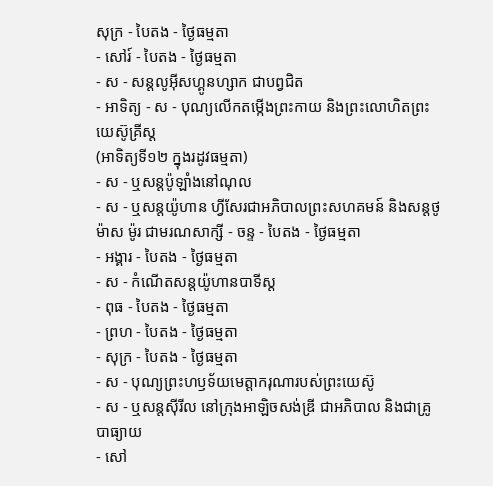សុក្រ - បៃតង - ថ្ងៃធម្មតា
- សៅរ៍ - បៃតង - ថ្ងៃធម្មតា
- ស - សន្ដលូអ៊ីសហ្គូនហ្សាក ជាបព្វជិត
- អាទិត្យ - ស - បុណ្យលើកតម្កើងព្រះកាយ និងព្រះលោហិតព្រះយេស៊ូគ្រីស្ដ
(អាទិត្យទី១២ ក្នុងរដូវធម្មតា)
- ស - ឬសន្ដប៉ូឡាំងនៅណុល
- ស - ឬសន្ដយ៉ូហាន ហ្វីសែរជាអភិបាលព្រះសហគមន៍ និងសន្ដថូម៉ាស ម៉ូរ ជាមរណសាក្សី - ចន្ទ - បៃតង - ថ្ងៃធម្មតា
- អង្គារ - បៃតង - ថ្ងៃធម្មតា
- ស - កំណើតសន្ដយ៉ូហានបាទីស្ដ
- ពុធ - បៃតង - ថ្ងៃធម្មតា
- ព្រហ - បៃតង - ថ្ងៃធម្មតា
- សុក្រ - បៃតង - ថ្ងៃធម្មតា
- ស - បុណ្យព្រះហឫទ័យមេត្ដាករុណារបស់ព្រះយេស៊ូ
- ស - ឬសន្ដស៊ីរីល នៅក្រុងអាឡិចសង់ឌ្រី ជាអភិបាល និងជាគ្រូបាធ្យាយ
- សៅ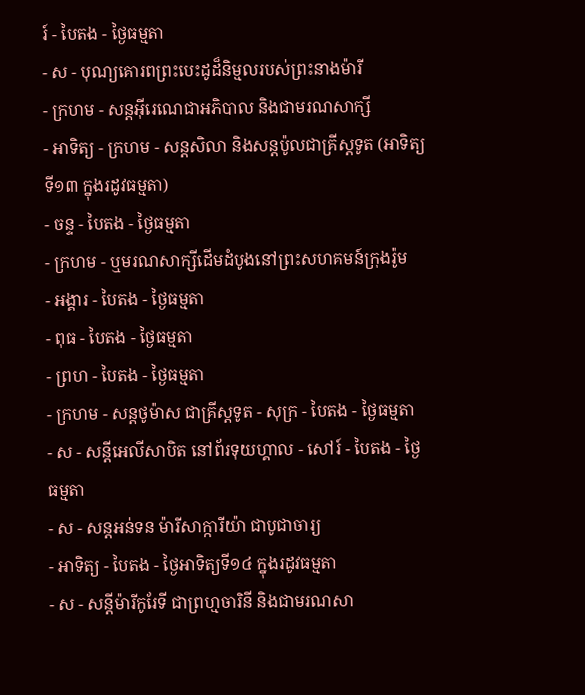រ៍ - បៃតង - ថ្ងៃធម្មតា
- ស - បុណ្យគោរពព្រះបេះដូដ៏និម្មលរបស់ព្រះនាងម៉ារី
- ក្រហម - សន្ដអ៊ីរេណេជាអភិបាល និងជាមរណសាក្សី
- អាទិត្យ - ក្រហម - សន្ដសិលា និងសន្ដប៉ូលជាគ្រីស្ដទូត (អាទិត្យទី១៣ ក្នុងរដូវធម្មតា)
- ចន្ទ - បៃតង - ថ្ងៃធម្មតា
- ក្រហម - ឬមរណសាក្សីដើមដំបូងនៅព្រះសហគមន៍ក្រុងរ៉ូម
- អង្គារ - បៃតង - ថ្ងៃធម្មតា
- ពុធ - បៃតង - ថ្ងៃធម្មតា
- ព្រហ - បៃតង - ថ្ងៃធម្មតា
- ក្រហម - សន្ដថូម៉ាស ជាគ្រីស្ដទូត - សុក្រ - បៃតង - ថ្ងៃធម្មតា
- ស - សន្ដីអេលីសាបិត នៅព័រទុយហ្គាល - សៅរ៍ - បៃតង - ថ្ងៃធម្មតា
- ស - សន្ដអន់ទន ម៉ារីសាក្ការីយ៉ា ជាបូជាចារ្យ
- អាទិត្យ - បៃតង - ថ្ងៃអាទិត្យទី១៤ ក្នុងរដូវធម្មតា
- ស - សន្ដីម៉ារីកូរែទី ជាព្រហ្មចារិនី និងជាមរណសា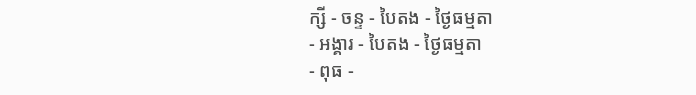ក្សី - ចន្ទ - បៃតង - ថ្ងៃធម្មតា
- អង្គារ - បៃតង - ថ្ងៃធម្មតា
- ពុធ -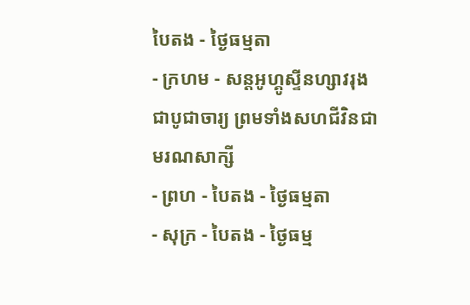បៃតង - ថ្ងៃធម្មតា
- ក្រហម - សន្ដអូហ្គូស្ទីនហ្សាវរុង ជាបូជាចារ្យ ព្រមទាំងសហជីវិនជាមរណសាក្សី
- ព្រហ - បៃតង - ថ្ងៃធម្មតា
- សុក្រ - បៃតង - ថ្ងៃធម្ម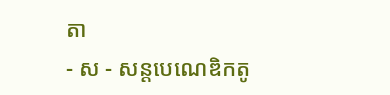តា
- ស - សន្ដបេណេឌិកតូ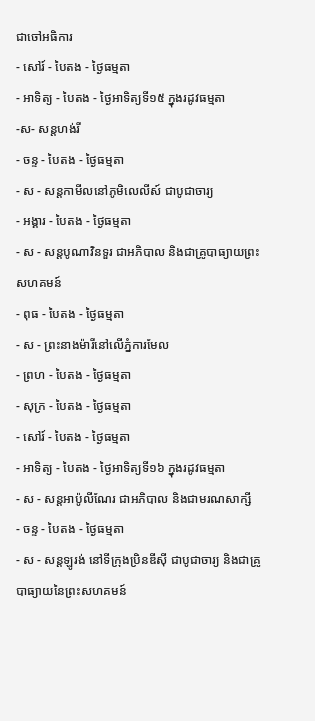ជាចៅអធិការ
- សៅរ៍ - បៃតង - ថ្ងៃធម្មតា
- អាទិត្យ - បៃតង - ថ្ងៃអាទិត្យទី១៥ ក្នុងរដូវធម្មតា
-ស- សន្ដហង់រី
- ចន្ទ - បៃតង - ថ្ងៃធម្មតា
- ស - សន្ដកាមីលនៅភូមិលេលីស៍ ជាបូជាចារ្យ
- អង្គារ - បៃតង - ថ្ងៃធម្មតា
- ស - សន្ដបូណាវិនទួរ ជាអភិបាល និងជាគ្រូបាធ្យាយព្រះសហគមន៍
- ពុធ - បៃតង - ថ្ងៃធម្មតា
- ស - ព្រះនាងម៉ារីនៅលើភ្នំការមែល
- ព្រហ - បៃតង - ថ្ងៃធម្មតា
- សុក្រ - បៃតង - ថ្ងៃធម្មតា
- សៅរ៍ - បៃតង - ថ្ងៃធម្មតា
- អាទិត្យ - បៃតង - ថ្ងៃអាទិត្យទី១៦ ក្នុងរដូវធម្មតា
- ស - សន្ដអាប៉ូលីណែរ ជាអភិបាល និងជាមរណសាក្សី
- ចន្ទ - បៃតង - ថ្ងៃធម្មតា
- ស - សន្ដឡូរង់ នៅទីក្រុងប្រិនឌីស៊ី ជាបូជាចារ្យ និងជាគ្រូបាធ្យាយនៃព្រះសហគមន៍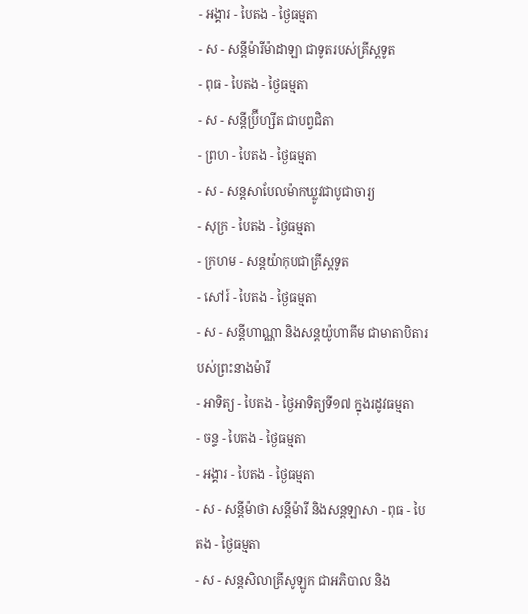- អង្គារ - បៃតង - ថ្ងៃធម្មតា
- ស - សន្ដីម៉ារីម៉ាដាឡា ជាទូតរបស់គ្រីស្ដទូត
- ពុធ - បៃតង - ថ្ងៃធម្មតា
- ស - សន្ដីប្រ៊ីហ្សីត ជាបព្វជិតា
- ព្រហ - បៃតង - ថ្ងៃធម្មតា
- ស - សន្ដសាបែលម៉ាកឃ្លូវជាបូជាចារ្យ
- សុក្រ - បៃតង - ថ្ងៃធម្មតា
- ក្រហម - សន្ដយ៉ាកុបជាគ្រីស្ដទូត
- សៅរ៍ - បៃតង - ថ្ងៃធម្មតា
- ស - សន្ដីហាណ្ណា និងសន្ដយ៉ូហាគីម ជាមាតាបិតារបស់ព្រះនាងម៉ារី
- អាទិត្យ - បៃតង - ថ្ងៃអាទិត្យទី១៧ ក្នុងរដូវធម្មតា
- ចន្ទ - បៃតង - ថ្ងៃធម្មតា
- អង្គារ - បៃតង - ថ្ងៃធម្មតា
- ស - សន្ដីម៉ាថា សន្ដីម៉ារី និងសន្ដឡាសា - ពុធ - បៃតង - ថ្ងៃធម្មតា
- ស - សន្ដសិលាគ្រីសូឡូក ជាអភិបាល និង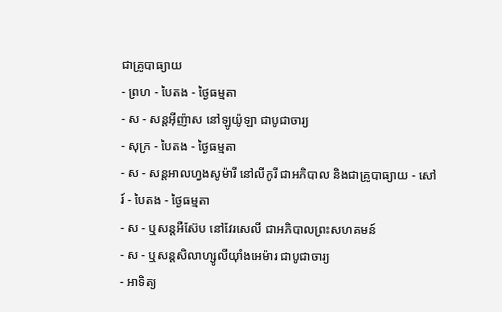ជាគ្រូបាធ្យាយ
- ព្រហ - បៃតង - ថ្ងៃធម្មតា
- ស - សន្ដអ៊ីញ៉ាស នៅឡូយ៉ូឡា ជាបូជាចារ្យ
- សុក្រ - បៃតង - ថ្ងៃធម្មតា
- ស - សន្ដអាលហ្វងសូម៉ារី នៅលីកូរី ជាអភិបាល និងជាគ្រូបាធ្យាយ - សៅរ៍ - បៃតង - ថ្ងៃធម្មតា
- ស - ឬសន្ដអឺស៊ែប នៅវែរសេលី ជាអភិបាលព្រះសហគមន៍
- ស - ឬសន្ដសិលាហ្សូលីយ៉ាំងអេម៉ារ ជាបូជាចារ្យ
- អាទិត្យ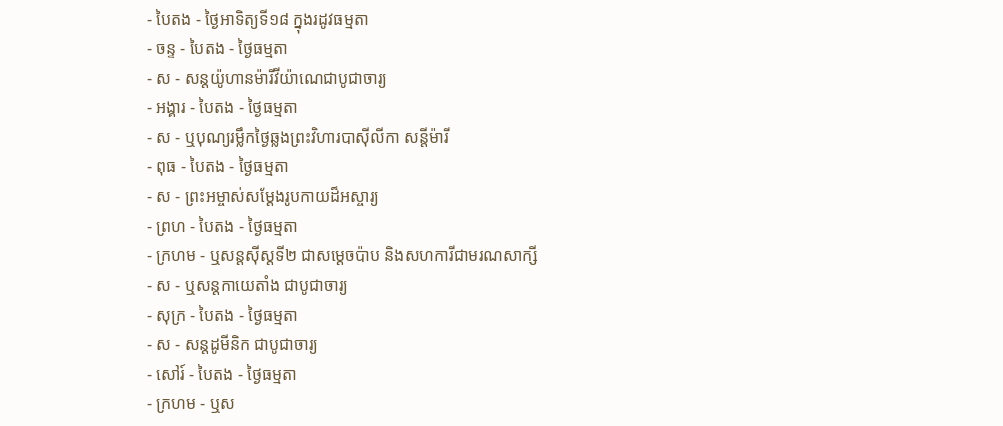- បៃតង - ថ្ងៃអាទិត្យទី១៨ ក្នុងរដូវធម្មតា
- ចន្ទ - បៃតង - ថ្ងៃធម្មតា
- ស - សន្ដយ៉ូហានម៉ារីវីយ៉ាណេជាបូជាចារ្យ
- អង្គារ - បៃតង - ថ្ងៃធម្មតា
- ស - ឬបុណ្យរម្លឹកថ្ងៃឆ្លងព្រះវិហារបាស៊ីលីកា សន្ដីម៉ារី
- ពុធ - បៃតង - ថ្ងៃធម្មតា
- ស - ព្រះអម្ចាស់សម្ដែងរូបកាយដ៏អស្ចារ្យ
- ព្រហ - បៃតង - ថ្ងៃធម្មតា
- ក្រហម - ឬសន្ដស៊ីស្ដទី២ ជាសម្ដេចប៉ាប និងសហការីជាមរណសាក្សី
- ស - ឬសន្ដកាយេតាំង ជាបូជាចារ្យ
- សុក្រ - បៃតង - ថ្ងៃធម្មតា
- ស - សន្ដដូមីនិក ជាបូជាចារ្យ
- សៅរ៍ - បៃតង - ថ្ងៃធម្មតា
- ក្រហម - ឬស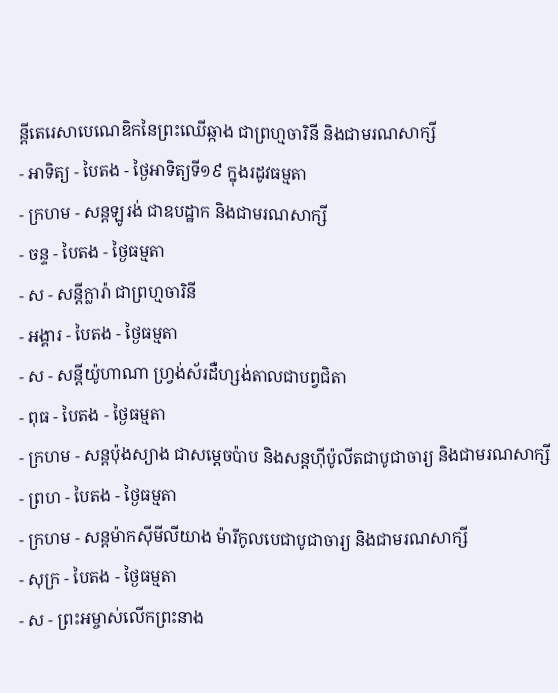ន្ដីតេរេសាបេណេឌិកនៃព្រះឈើឆ្កាង ជាព្រហ្មចារិនី និងជាមរណសាក្សី
- អាទិត្យ - បៃតង - ថ្ងៃអាទិត្យទី១៩ ក្នុងរដូវធម្មតា
- ក្រហម - សន្ដឡូរង់ ជាឧបដ្ឋាក និងជាមរណសាក្សី
- ចន្ទ - បៃតង - ថ្ងៃធម្មតា
- ស - សន្ដីក្លារ៉ា ជាព្រហ្មចារិនី
- អង្គារ - បៃតង - ថ្ងៃធម្មតា
- ស - សន្ដីយ៉ូហាណា ហ្វ្រង់ស័រដឺហ្សង់តាលជាបព្វជិតា
- ពុធ - បៃតង - ថ្ងៃធម្មតា
- ក្រហម - សន្ដប៉ុងស្យាង ជាសម្ដេចប៉ាប និងសន្ដហ៊ីប៉ូលីតជាបូជាចារ្យ និងជាមរណសាក្សី
- ព្រហ - បៃតង - ថ្ងៃធម្មតា
- ក្រហម - សន្ដម៉ាកស៊ីមីលីយាង ម៉ារីកូលបេជាបូជាចារ្យ និងជាមរណសាក្សី
- សុក្រ - បៃតង - ថ្ងៃធម្មតា
- ស - ព្រះអម្ចាស់លើកព្រះនាង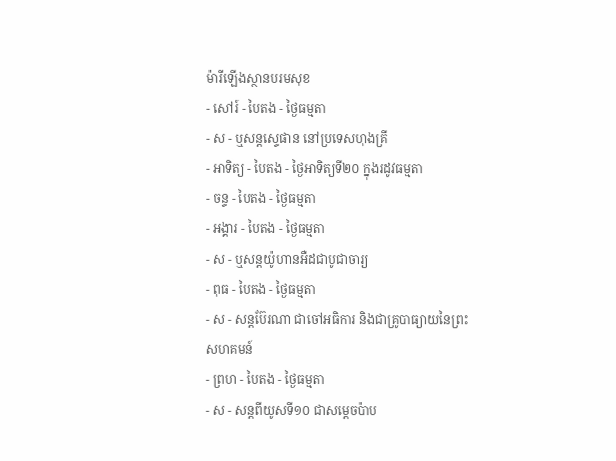ម៉ារីឡើងស្ថានបរមសុខ
- សៅរ៍ - បៃតង - ថ្ងៃធម្មតា
- ស - ឬសន្ដស្ទេផាន នៅប្រទេសហុងគ្រី
- អាទិត្យ - បៃតង - ថ្ងៃអាទិត្យទី២០ ក្នុងរដូវធម្មតា
- ចន្ទ - បៃតង - ថ្ងៃធម្មតា
- អង្គារ - បៃតង - ថ្ងៃធម្មតា
- ស - ឬសន្ដយ៉ូហានអឺដជាបូជាចារ្យ
- ពុធ - បៃតង - ថ្ងៃធម្មតា
- ស - សន្ដប៊ែរណា ជាចៅអធិការ និងជាគ្រូបាធ្យាយនៃព្រះសហគមន៍
- ព្រហ - បៃតង - ថ្ងៃធម្មតា
- ស - សន្ដពីយូសទី១០ ជាសម្ដេចប៉ាប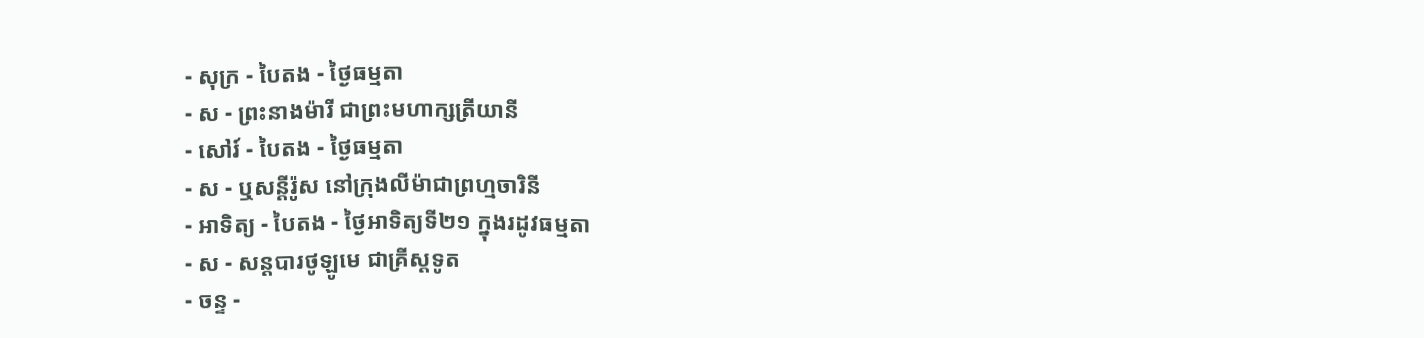- សុក្រ - បៃតង - ថ្ងៃធម្មតា
- ស - ព្រះនាងម៉ារី ជាព្រះមហាក្សត្រីយានី
- សៅរ៍ - បៃតង - ថ្ងៃធម្មតា
- ស - ឬសន្ដីរ៉ូស នៅក្រុងលីម៉ាជាព្រហ្មចារិនី
- អាទិត្យ - បៃតង - ថ្ងៃអាទិត្យទី២១ ក្នុងរដូវធម្មតា
- ស - សន្ដបារថូឡូមេ ជាគ្រីស្ដទូត
- ចន្ទ -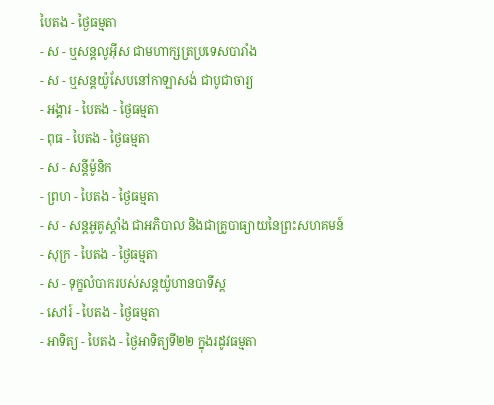បៃតង - ថ្ងៃធម្មតា
- ស - ឬសន្ដលូអ៊ីស ជាមហាក្សត្រប្រទេសបារាំង
- ស - ឬសន្ដយ៉ូសែបនៅកាឡាសង់ ជាបូជាចារ្យ
- អង្គារ - បៃតង - ថ្ងៃធម្មតា
- ពុធ - បៃតង - ថ្ងៃធម្មតា
- ស - សន្ដីម៉ូនិក
- ព្រហ - បៃតង - ថ្ងៃធម្មតា
- ស - សន្ដអូគូស្ដាំង ជាអភិបាល និងជាគ្រូបាធ្យាយនៃព្រះសហគមន៍
- សុក្រ - បៃតង - ថ្ងៃធម្មតា
- ស - ទុក្ខលំបាករបស់សន្ដយ៉ូហានបាទីស្ដ
- សៅរ៍ - បៃតង - ថ្ងៃធម្មតា
- អាទិត្យ - បៃតង - ថ្ងៃអាទិត្យទី២២ ក្នុងរដូវធម្មតា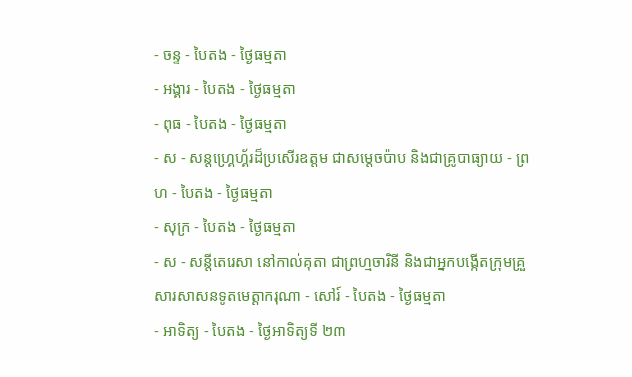- ចន្ទ - បៃតង - ថ្ងៃធម្មតា
- អង្គារ - បៃតង - ថ្ងៃធម្មតា
- ពុធ - បៃតង - ថ្ងៃធម្មតា
- ស - សន្ដហ្គ្រេហ្គ័រដ៏ប្រសើរឧត្ដម ជាសម្ដេចប៉ាប និងជាគ្រូបាធ្យាយ - ព្រហ - បៃតង - ថ្ងៃធម្មតា
- សុក្រ - បៃតង - ថ្ងៃធម្មតា
- ស - សន្ដីតេរេសា នៅកាល់គុតា ជាព្រហ្មចារិនី និងជាអ្នកបង្កើតក្រុមគ្រួសារសាសនទូតមេត្ដាករុណា - សៅរ៍ - បៃតង - ថ្ងៃធម្មតា
- អាទិត្យ - បៃតង - ថ្ងៃអាទិត្យទី ២៣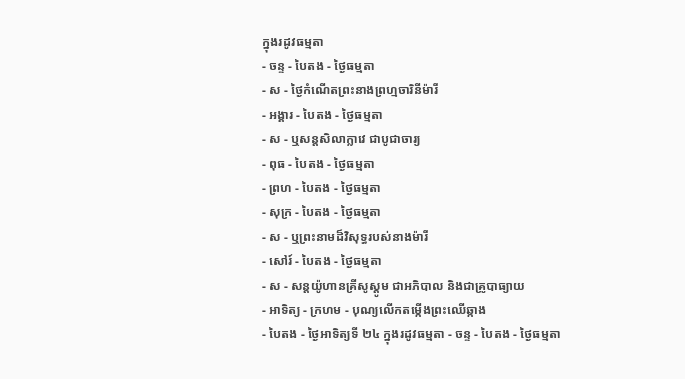ក្នុងរដូវធម្មតា
- ចន្ទ - បៃតង - ថ្ងៃធម្មតា
- ស - ថ្ងៃកំណើតព្រះនាងព្រហ្មចារិនីម៉ារី
- អង្គារ - បៃតង - ថ្ងៃធម្មតា
- ស - ឬសន្ដសិលាក្លាវេ ជាបូជាចារ្យ
- ពុធ - បៃតង - ថ្ងៃធម្មតា
- ព្រហ - បៃតង - ថ្ងៃធម្មតា
- សុក្រ - បៃតង - ថ្ងៃធម្មតា
- ស - ឬព្រះនាមដ៏វិសុទ្ធរបស់នាងម៉ារី
- សៅរ៍ - បៃតង - ថ្ងៃធម្មតា
- ស - សន្ដយ៉ូហានគ្រីសូស្ដូម ជាអភិបាល និងជាគ្រូបាធ្យាយ
- អាទិត្យ - ក្រហម - បុណ្យលើកតម្កើងព្រះឈើឆ្កាង
- បៃតង - ថ្ងៃអាទិត្យទី ២៤ ក្នុងរដូវធម្មតា - ចន្ទ - បៃតង - ថ្ងៃធម្មតា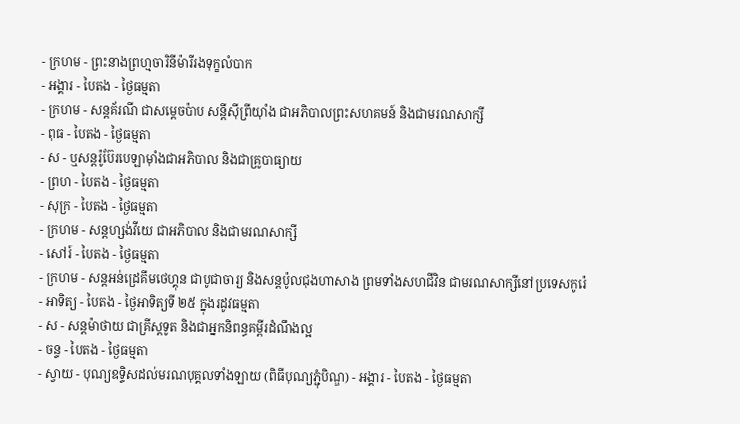- ក្រហម - ព្រះនាងព្រហ្មចារិនីម៉ារីរងទុក្ខលំបាក
- អង្គារ - បៃតង - ថ្ងៃធម្មតា
- ក្រហម - សន្ដគ័រណី ជាសម្ដេចប៉ាប សន្ដីស៊ីព្រីយ៉ាំង ជាអភិបាលព្រះសហគមន៍ និងជាមរណសាក្សី
- ពុធ - បៃតង - ថ្ងៃធម្មតា
- ស - ឬសន្ដរ៉ូប៊ែរបេឡាម៉ាំងជាអភិបាល និងជាគ្រូបាធ្យាយ
- ព្រហ - បៃតង - ថ្ងៃធម្មតា
- សុក្រ - បៃតង - ថ្ងៃធម្មតា
- ក្រហម - សន្ដហ្សង់វីយេ ជាអភិបាល និងជាមរណសាក្សី
- សៅរ៍ - បៃតង - ថ្ងៃធម្មតា
- ក្រហម - សន្ដអន់ដ្រេគីមថេហ្គុន ជាបូជាចារ្យ និងសន្ដប៉ូលជុងហាសាង ព្រមទាំងសហជីវិន ជាមរណសាក្សីនៅប្រទេសកូរ៉េ
- អាទិត្យ - បៃតង - ថ្ងៃអាទិត្យទី ២៥ ក្នុងរដូវធម្មតា
- ស - សន្ដម៉ាថាយ ជាគ្រីស្ដទូត និងជាអ្នកនិពន្ធគម្ពីរដំណឹងល្អ
- ចន្ទ - បៃតង - ថ្ងៃធម្មតា
- ស្វាយ - បុណ្យឧទ្ទិសដល់មរណបុគ្គលទាំងឡាយ (ពិធីបុណ្យភ្ជុំបិណ្ឌ) - អង្គារ - បៃតង - ថ្ងៃធម្មតា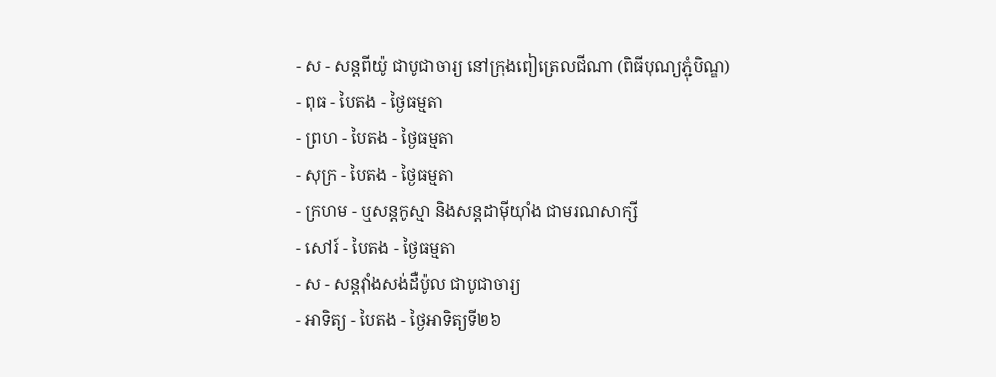- ស - សន្ដពីយ៉ូ ជាបូជាចារ្យ នៅក្រុងពៀត្រេលជីណា (ពិធីបុណ្យភ្ជុំបិណ្ឌ)
- ពុធ - បៃតង - ថ្ងៃធម្មតា
- ព្រហ - បៃតង - ថ្ងៃធម្មតា
- សុក្រ - បៃតង - ថ្ងៃធម្មតា
- ក្រហម - ឬសន្ដកូស្មា និងសន្ដដាម៉ីយ៉ាំង ជាមរណសាក្សី
- សៅរ៍ - បៃតង - ថ្ងៃធម្មតា
- ស - សន្ដវ៉ាំងសង់ដឺប៉ូល ជាបូជាចារ្យ
- អាទិត្យ - បៃតង - ថ្ងៃអាទិត្យទី២៦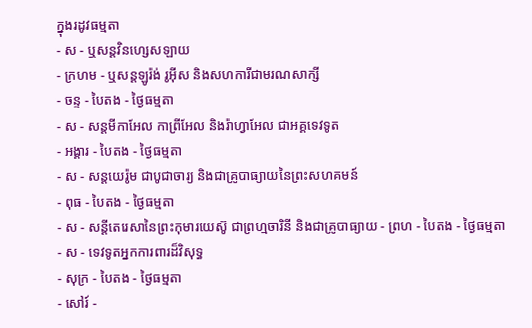ក្នុងរដូវធម្មតា
- ស - ឬសន្ដវិនហ្សេសឡាយ
- ក្រហម - ឬសន្ដឡូរ៉ង់ រូអ៊ីស និងសហការីជាមរណសាក្សី
- ចន្ទ - បៃតង - ថ្ងៃធម្មតា
- ស - សន្ដមីកាអែល កាព្រីអែល និងរ៉ាហ្វាអែល ជាអគ្គទេវទូត
- អង្គារ - បៃតង - ថ្ងៃធម្មតា
- ស - សន្ដយេរ៉ូម ជាបូជាចារ្យ និងជាគ្រូបាធ្យាយនៃព្រះសហគមន៍
- ពុធ - បៃតង - ថ្ងៃធម្មតា
- ស - សន្ដីតេរេសានៃព្រះកុមារយេស៊ូ ជាព្រហ្មចារិនី និងជាគ្រូបាធ្យាយ - ព្រហ - បៃតង - ថ្ងៃធម្មតា
- ស - ទេវទូតអ្នកការពារដ៏វិសុទ្ធ
- សុក្រ - បៃតង - ថ្ងៃធម្មតា
- សៅរ៍ -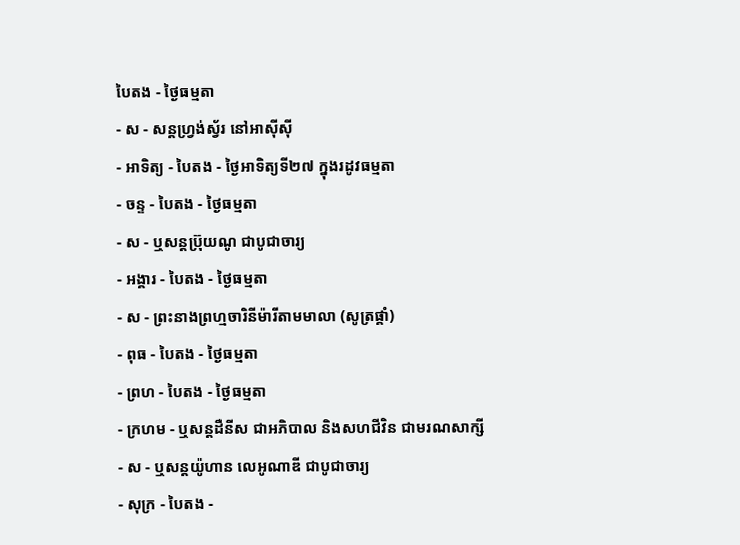បៃតង - ថ្ងៃធម្មតា
- ស - សន្ដហ្វ្រង់ស្វ័រ នៅអាស៊ីស៊ី
- អាទិត្យ - បៃតង - ថ្ងៃអាទិត្យទី២៧ ក្នុងរដូវធម្មតា
- ចន្ទ - បៃតង - ថ្ងៃធម្មតា
- ស - ឬសន្ដប្រ៊ុយណូ ជាបូជាចារ្យ
- អង្គារ - បៃតង - ថ្ងៃធម្មតា
- ស - ព្រះនាងព្រហ្មចារិនីម៉ារីតាមមាលា (សូត្រផ្គាំ)
- ពុធ - បៃតង - ថ្ងៃធម្មតា
- ព្រហ - បៃតង - ថ្ងៃធម្មតា
- ក្រហម - ឬសន្ដដឺនីស ជាអភិបាល និងសហជីវិន ជាមរណសាក្សី
- ស - ឬសន្ដយ៉ូហាន លេអូណាឌី ជាបូជាចារ្យ
- សុក្រ - បៃតង -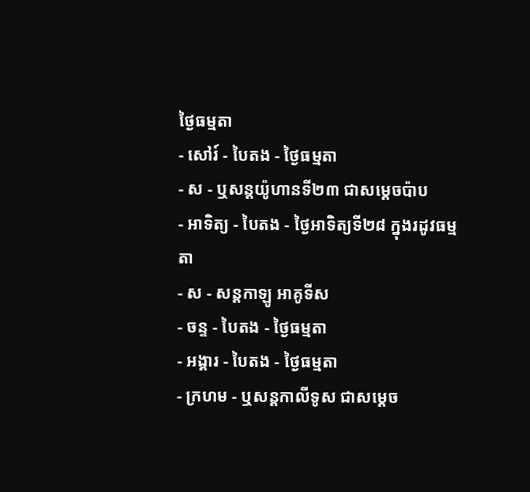ថ្ងៃធម្មតា
- សៅរ៍ - បៃតង - ថ្ងៃធម្មតា
- ស - ឬសន្ដយ៉ូហានទី២៣ ជាសម្ដេចប៉ាប
- អាទិត្យ - បៃតង - ថ្ងៃអាទិត្យទី២៨ ក្នុងរដូវធម្មតា
- ស - សន្ដកាឡូ អាគូទីស
- ចន្ទ - បៃតង - ថ្ងៃធម្មតា
- អង្គារ - បៃតង - ថ្ងៃធម្មតា
- ក្រហម - ឬសន្ដកាលីទូស ជាសម្ដេច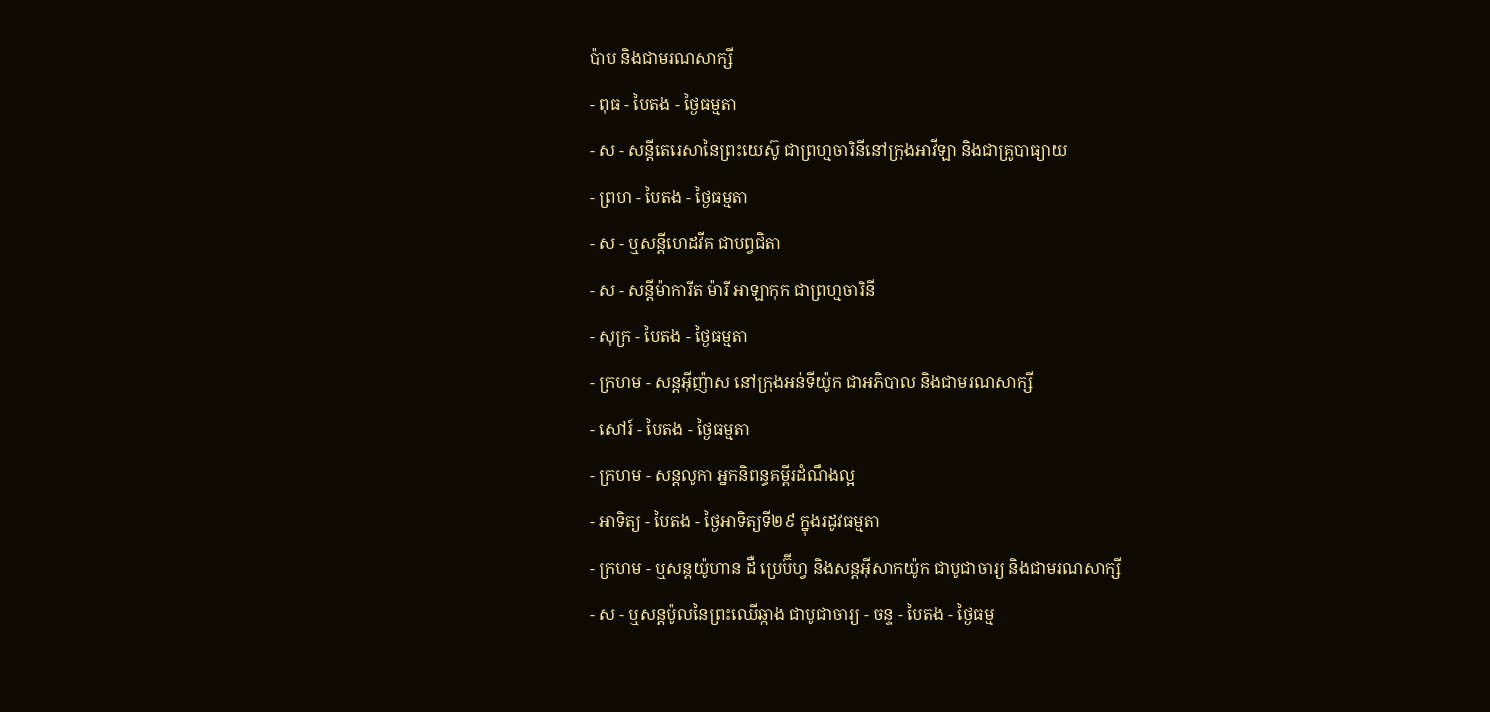ប៉ាប និងជាមរណសាក្សី
- ពុធ - បៃតង - ថ្ងៃធម្មតា
- ស - សន្ដីតេរេសានៃព្រះយេស៊ូ ជាព្រហ្មចារិនីនៅក្រុងអាវីឡា និងជាគ្រូបាធ្យាយ
- ព្រហ - បៃតង - ថ្ងៃធម្មតា
- ស - ឬសន្ដីហេដវីគ ជាបព្វជិតា
- ស - សន្ដីម៉ាការីត ម៉ារី អាឡាកុក ជាព្រហ្មចារិនី
- សុក្រ - បៃតង - ថ្ងៃធម្មតា
- ក្រហម - សន្ដអ៊ីញ៉ាស នៅក្រុងអន់ទីយ៉ូក ជាអភិបាល និងជាមរណសាក្សី
- សៅរ៍ - បៃតង - ថ្ងៃធម្មតា
- ក្រហម - សន្ដលូកា អ្នកនិពន្ធគម្ពីរដំណឹងល្អ
- អាទិត្យ - បៃតង - ថ្ងៃអាទិត្យទី២៩ ក្នុងរដូវធម្មតា
- ក្រហម - ឬសន្ដយ៉ូហាន ដឺ ប្រេប៊ីហ្វ និងសន្ដអ៊ីសាកយ៉ូក ជាបូជាចារ្យ និងជាមរណសាក្សី
- ស - ឬសន្ដប៉ូលនៃព្រះឈើឆ្កាង ជាបូជាចារ្យ - ចន្ទ - បៃតង - ថ្ងៃធម្ម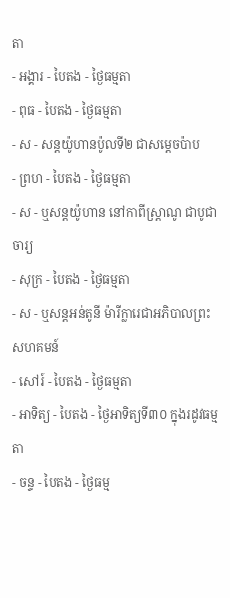តា
- អង្គារ - បៃតង - ថ្ងៃធម្មតា
- ពុធ - បៃតង - ថ្ងៃធម្មតា
- ស - សន្ដយ៉ូហានប៉ូលទី២ ជាសម្ដេចប៉ាប
- ព្រហ - បៃតង - ថ្ងៃធម្មតា
- ស - ឬសន្ដយ៉ូហាន នៅកាពីស្រ្ដាណូ ជាបូជាចារ្យ
- សុក្រ - បៃតង - ថ្ងៃធម្មតា
- ស - ឬសន្ដអន់តូនី ម៉ារីក្លារេជាអភិបាលព្រះសហគមន៍
- សៅរ៍ - បៃតង - ថ្ងៃធម្មតា
- អាទិត្យ - បៃតង - ថ្ងៃអាទិត្យទី៣០ ក្នុងរដូវធម្មតា
- ចន្ទ - បៃតង - ថ្ងៃធម្ម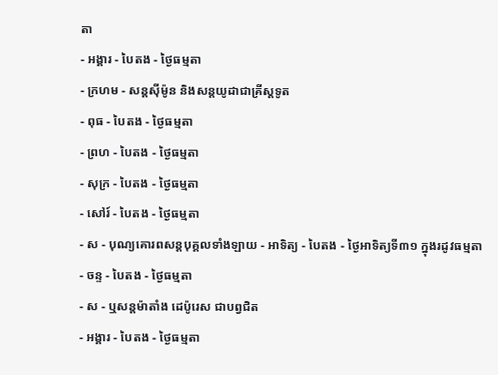តា
- អង្គារ - បៃតង - ថ្ងៃធម្មតា
- ក្រហម - សន្ដស៊ីម៉ូន និងសន្ដយូដាជាគ្រីស្ដទូត
- ពុធ - បៃតង - ថ្ងៃធម្មតា
- ព្រហ - បៃតង - ថ្ងៃធម្មតា
- សុក្រ - បៃតង - ថ្ងៃធម្មតា
- សៅរ៍ - បៃតង - ថ្ងៃធម្មតា
- ស - បុណ្យគោរពសន្ដបុគ្គលទាំងឡាយ - អាទិត្យ - បៃតង - ថ្ងៃអាទិត្យទី៣១ ក្នុងរដូវធម្មតា
- ចន្ទ - បៃតង - ថ្ងៃធម្មតា
- ស - ឬសន្ដម៉ាតាំង ដេប៉ូរេស ជាបព្វជិត
- អង្គារ - បៃតង - ថ្ងៃធម្មតា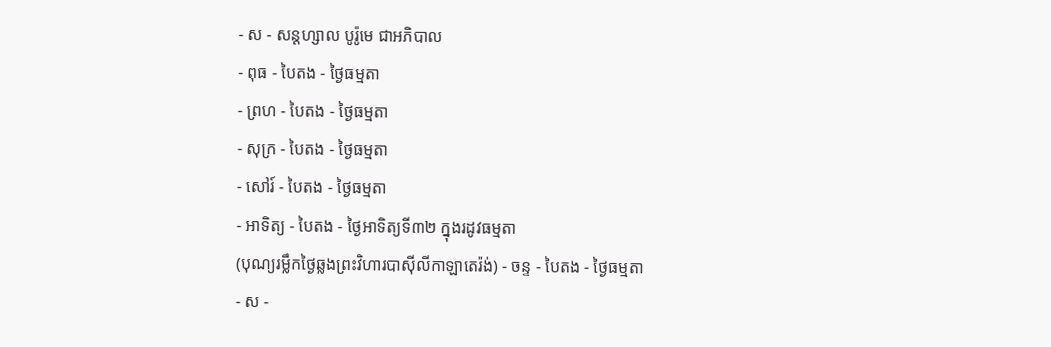- ស - សន្ដហ្សាល បូរ៉ូមេ ជាអភិបាល
- ពុធ - បៃតង - ថ្ងៃធម្មតា
- ព្រហ - បៃតង - ថ្ងៃធម្មតា
- សុក្រ - បៃតង - ថ្ងៃធម្មតា
- សៅរ៍ - បៃតង - ថ្ងៃធម្មតា
- អាទិត្យ - បៃតង - ថ្ងៃអាទិត្យទី៣២ ក្នុងរដូវធម្មតា
(បុណ្យរម្លឹកថ្ងៃឆ្លងព្រះវិហារបាស៊ីលីកាឡាតេរ៉ង់) - ចន្ទ - បៃតង - ថ្ងៃធម្មតា
- ស -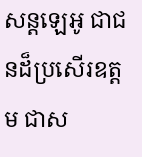សន្ដឡេអូ ជាជនដ៏ប្រសើរឧត្ដម ជាស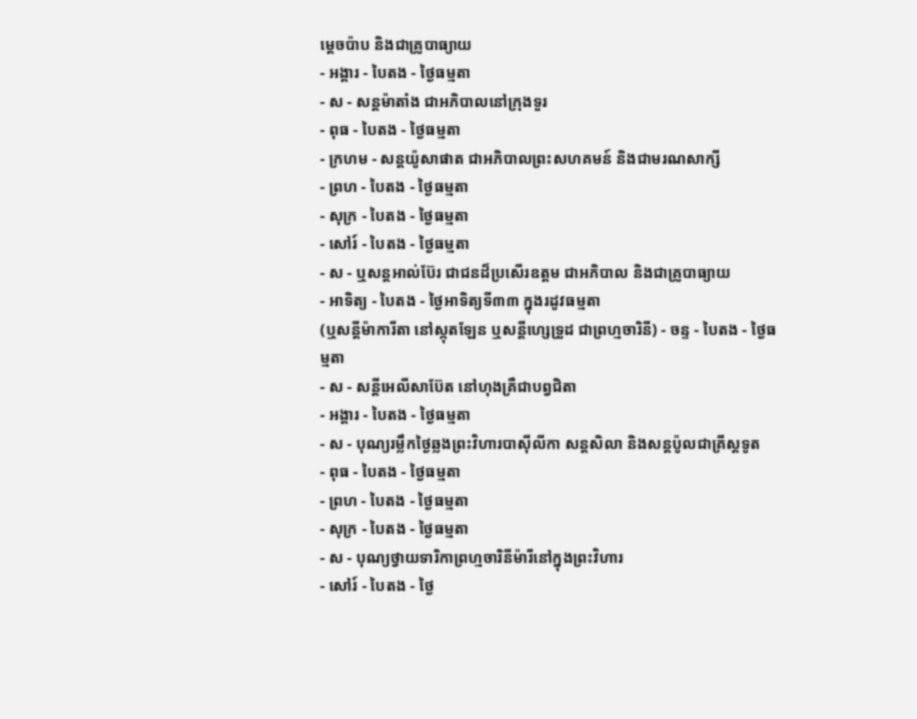ម្ដេចប៉ាប និងជាគ្រូបាធ្យាយ
- អង្គារ - បៃតង - ថ្ងៃធម្មតា
- ស - សន្ដម៉ាតាំង ជាអភិបាលនៅក្រុងទួរ
- ពុធ - បៃតង - ថ្ងៃធម្មតា
- ក្រហម - សន្ដយ៉ូសាផាត ជាអភិបាលព្រះសហគមន៍ និងជាមរណសាក្សី
- ព្រហ - បៃតង - ថ្ងៃធម្មតា
- សុក្រ - បៃតង - ថ្ងៃធម្មតា
- សៅរ៍ - បៃតង - ថ្ងៃធម្មតា
- ស - ឬសន្ដអាល់ប៊ែរ ជាជនដ៏ប្រសើរឧត្ដម ជាអភិបាល និងជាគ្រូបាធ្យាយ
- អាទិត្យ - បៃតង - ថ្ងៃអាទិត្យទី៣៣ ក្នុងរដូវធម្មតា
(ឬសន្ដីម៉ាការីតា នៅស្កុតឡែន ឬសន្ដីហ្សេទ្រូដ ជាព្រហ្មចារិនី) - ចន្ទ - បៃតង - ថ្ងៃធម្មតា
- ស - សន្ដីអេលីសាប៊ែត នៅហុងគ្រឺជាបព្វជិតា
- អង្គារ - បៃតង - ថ្ងៃធម្មតា
- ស - បុណ្យរម្លឹកថ្ងៃឆ្លងព្រះវិហារបាស៊ីលីកា សន្ដសិលា និងសន្ដប៉ូលជាគ្រីស្ដទូត
- ពុធ - បៃតង - ថ្ងៃធម្មតា
- ព្រហ - បៃតង - ថ្ងៃធម្មតា
- សុក្រ - បៃតង - ថ្ងៃធម្មតា
- ស - បុណ្យថ្វាយទារិកាព្រហ្មចារិនីម៉ារីនៅក្នុងព្រះវិហារ
- សៅរ៍ - បៃតង - ថ្ងៃ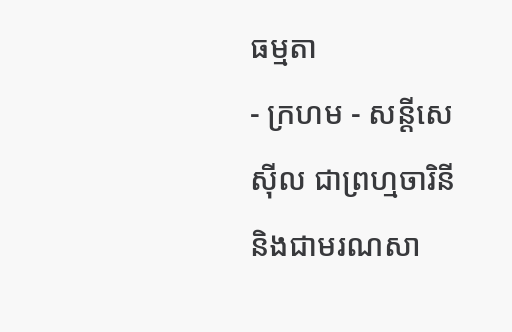ធម្មតា
- ក្រហម - សន្ដីសេស៊ីល ជាព្រហ្មចារិនី និងជាមរណសា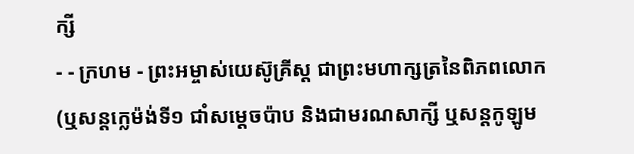ក្សី
- - ក្រហម - ព្រះអម្ចាស់យេស៊ូគ្រីស្ដ ជាព្រះមហាក្សត្រនៃពិភពលោក
(ឬសន្ដក្លេម៉ង់ទី១ ជាំសម្ដេចប៉ាប និងជាមរណសាក្សី ឬសន្ដកូឡូម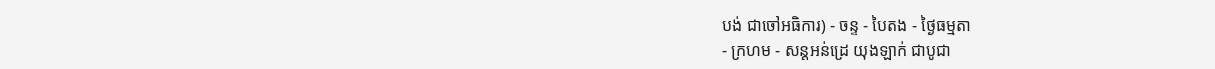បង់ ជាចៅអធិការ) - ចន្ទ - បៃតង - ថ្ងៃធម្មតា
- ក្រហម - សន្ដអន់ដ្រេ យុងឡាក់ ជាបូជា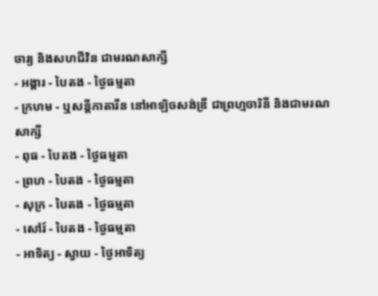ចារ្យ និងសហជីវិន ជាមរណសាក្សី
- អង្គារ - បៃតង - ថ្ងៃធម្មតា
- ក្រហម - ឬសន្ដីកាតារីន នៅអាឡិចសង់ឌ្រី ជាព្រហ្មចារិនី និងជាមរណសាក្សី
- ពុធ - បៃតង - ថ្ងៃធម្មតា
- ព្រហ - បៃតង - ថ្ងៃធម្មតា
- សុក្រ - បៃតង - ថ្ងៃធម្មតា
- សៅរ៍ - បៃតង - ថ្ងៃធម្មតា
- អាទិត្យ - ស្វាយ - ថ្ងៃអាទិត្យ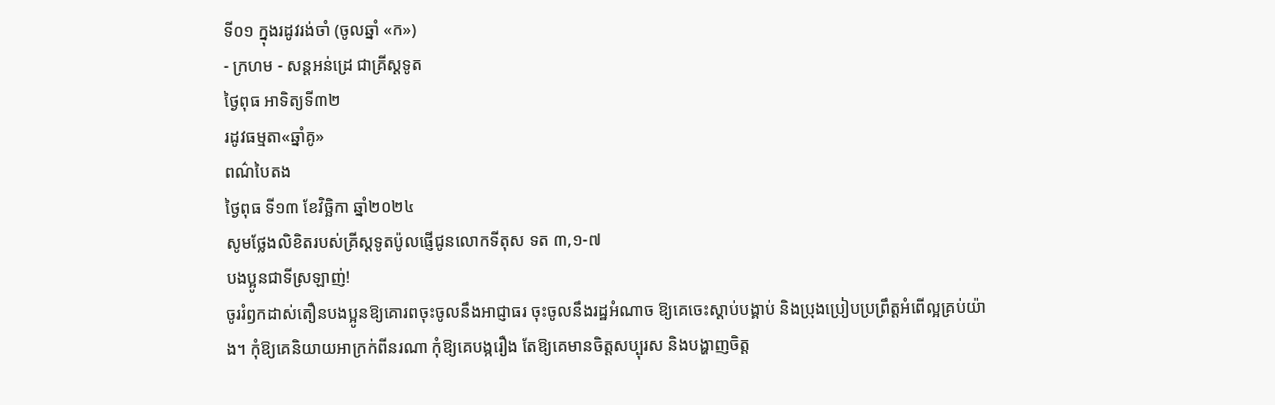ទី០១ ក្នុងរដូវរង់ចាំ (ចូលឆ្នាំ «ក»)
- ក្រហម - សន្ដអន់ដ្រេ ជាគ្រីស្ដទូត
ថ្ងៃពុធ អាទិត្យទី៣២
រដូវធម្មតា«ឆ្នាំគូ»
ពណ៌បៃតង
ថ្ងៃពុធ ទី១៣ ខែវិច្ឆិកា ឆ្នាំ២០២៤
សូមថ្លែងលិខិតរបស់គ្រីស្ដទូតប៉ូលផ្ញើជូនលោកទីតុស ទត ៣,១-៧
បងប្អូនជាទីស្រឡាញ់!
ចូររំឭកដាស់តឿនបងប្អូនឱ្យគោរពចុះចូលនឹងអាជ្ញាធរ ចុះចូលនឹងរដ្ឋអំណាច ឱ្យគេចេះស្ដាប់បង្គាប់ និងប្រុងប្រៀបប្រព្រឹត្តអំពើល្អគ្រប់យ៉ាង។ កុំឱ្យគេនិយាយអាក្រក់ពីនរណា កុំឱ្យគេបង្ករឿង តែឱ្យគេមានចិត្តសប្បុរស និងបង្ហាញចិត្ត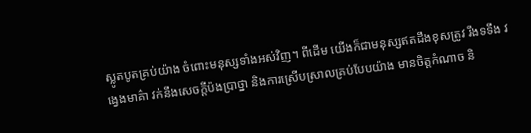ស្លូតបូតគ្រប់យ៉ាង ចំពោះមនុស្សទាំងអស់វិញ។ ពីដើម យើងក៏ជាមនុស្សឥតដឹងខុសត្រូវ រឹងទទឹង វង្វេងមាគ៌ា វក់នឹងសេចក្ដីប៉ងប្រាថ្នា និងការស្រើបស្រាលគ្រប់បែបយ៉ាង មានចិត្តកំណាច និ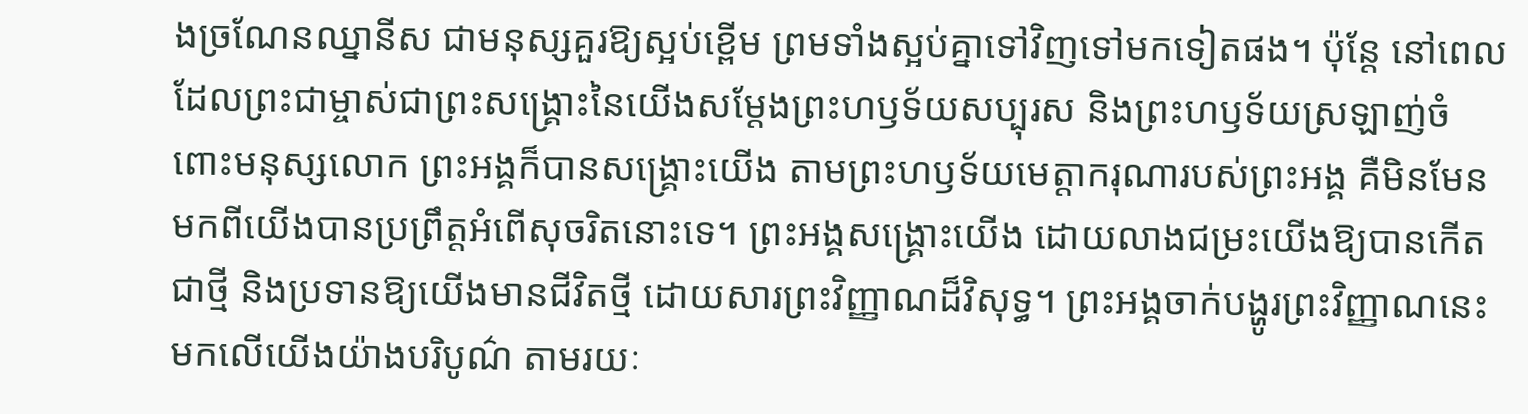ងច្រណែនឈ្នានីស ជាមនុស្សគួរឱ្យស្អប់ខ្ពើម ព្រមទាំងស្អប់គ្នាទៅវិញទៅមកទៀតផង។ ប៉ុន្តែ នៅពេលដែលព្រះជាម្ចាស់ជាព្រះសង្គ្រោះនៃយើងសម្ដែងព្រះហឫទ័យសប្បុរស និងព្រះហឫទ័យស្រឡាញ់ចំពោះមនុស្សលោក ព្រះអង្គក៏បានសង្គ្រោះយើង តាមព្រះហឫទ័យមេត្តាករុណារបស់ព្រះអង្គ គឺមិនមែនមកពីយើងបានប្រព្រឹត្តអំពើសុចរិតនោះទេ។ ព្រះអង្គសង្គ្រោះយើង ដោយលាងជម្រះយើងឱ្យបានកើតជាថ្មី និងប្រទានឱ្យយើងមានជីវិតថ្មី ដោយសារព្រះវិញ្ញាណដ៏វិសុទ្ធ។ ព្រះអង្គចាក់បង្ហូរព្រះវិញ្ញាណនេះមកលើយើងយ៉ាងបរិបូណ៌ តាមរយៈ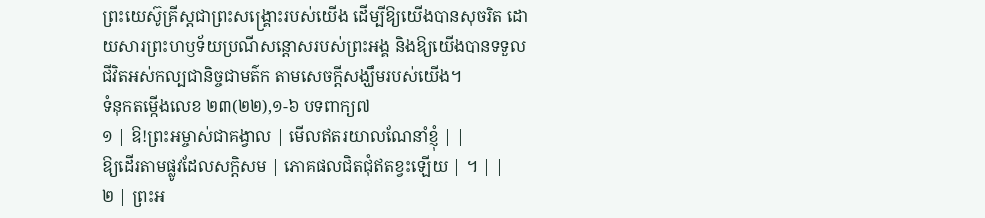ព្រះយេស៊ូគ្រីស្តជាព្រះសង្គ្រោះរបស់យើង ដើម្បីឱ្យយើងបានសុចរិត ដោយសារព្រះហឫទ័យប្រណីសន្ដោសរបស់ព្រះអង្គ និងឱ្យយើងបានទទួលជីវិតអស់កល្បជានិច្ចជាមត៌ក តាមសេចក្ដីសង្ឃឹមរបស់យើង។
ទំនុកតម្កើងលេខ ២៣(២២),១-៦ បទពាក្យ៧
១ | ឱ!ព្រះអម្ចាស់ជាគង្វាល | មើលឥតរយាលណែនាំខ្ញុំ | |
ឱ្យដើរតាមផ្លូវដែលសក្ដិសម | ភោគផលជិតជុំឥតខ្វះឡើយ | ។ | |
២ | ព្រះអ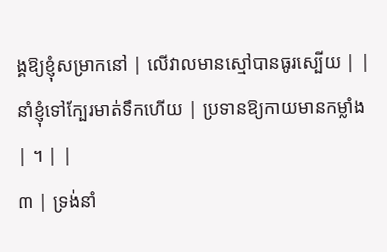ង្គឱ្យខ្ញុំសម្រាកនៅ | លើវាលមានស្មៅបានធូរស្បើយ | |
នាំខ្ញុំទៅក្បែរមាត់ទឹកហើយ | ប្រទានឱ្យកាយមានកម្លាំង | ។ | |
៣ | ទ្រង់នាំ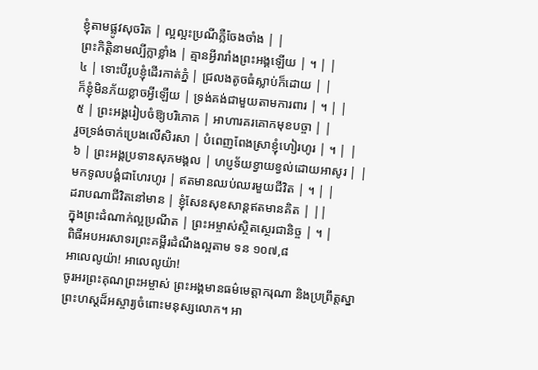ខ្ញុំតាមផ្លូវសុចរិត | ល្អល្អះប្រណីភ្លឺចែងចាំង | |
ព្រះកិត្តិនាមល្បីក្លាខ្លាំង | គ្មានអ្វីរារាំងព្រះអង្គឡើយ | ។ | |
៤ | ទោះបីរូបខ្ញុំដើរកាត់ភ្នំ | ជ្រលងតូចធំស្លាប់ក៏ដោយ | |
ក៏ខ្ញុំមិនភ័យខ្លាចអ្វីឡើយ | ទ្រង់គង់ជាមួយតាមការពារ | ។ | |
៥ | ព្រះអង្គរៀបចំឱ្យបរិភោគ | អាហារគរគោកមុខបច្ចា | |
រួចទ្រង់ចាក់ប្រេងលើសិរសា | បំពេញពែងស្រាខ្ញុំហៀរហូរ | ។ | |
៦ | ព្រះអង្គប្រទានសុភមង្គល | ហប្ញទ័យខ្វាយខ្វល់ដោយអាសូរ | |
មកទូលបង្គំជាហែរហូរ | ឥតមានឈប់ឈរមួយជីវិត | ។ | |
ដរាបណាជីវិតនៅមាន | ខ្ញុំសែនសុខសាន្ដឥតមានគិត | ||
ក្នុងព្រះដំណាក់ល្អប្រណីត | ព្រះអម្ចាស់ស្ថិតស្ថេរជានិច្ច | ។ |
ពិធីអបអរសាទរព្រះគម្ពីរដំណឹងល្អតាម ទន ១០៧,៨
អាលេលូយ៉ា! អាលេលូយ៉ា!
ចូរអរព្រះគុណព្រះអម្ចាស់ ព្រះអង្គមានធម៌មេត្តាករុណា និងប្រព្រឹត្តស្នាព្រះហស្ដដ៏អស្ចារ្យចំពោះមនុស្សលោក។ អា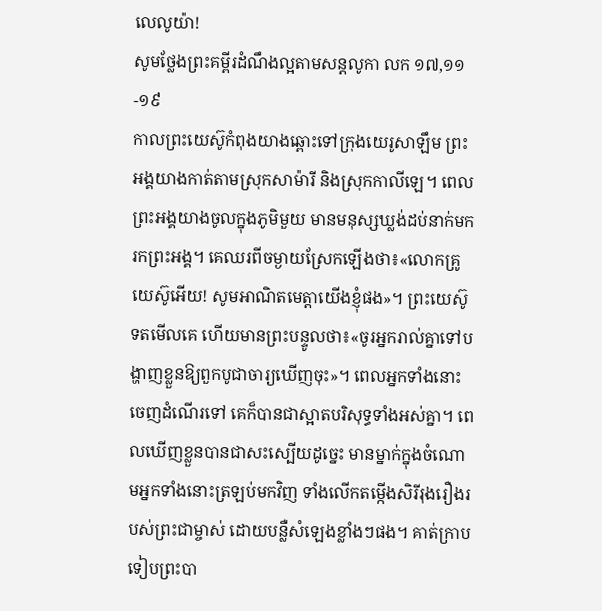លេលូយ៉ា!
សូមថ្លែងព្រះគម្ពីរដំណឹងល្អតាមសន្តលូកា លក ១៧,១១-១៩
កាលព្រះយេស៊ូកំពុងយាងឆ្ពោះទៅក្រុងយេរូសាឡឹម ព្រះអង្គយាងកាត់តាមស្រុកសាម៉ារី និងស្រុកកាលីឡេ។ ពេលព្រះអង្គយាងចូលក្នុងភូមិមួយ មានមនុស្សឃ្លង់ដប់នាក់មករកព្រះអង្គ។ គេឈរពីចម្ងាយស្រែកឡើងថា៖«លោកគ្រូយេស៊ូអើយ! សូមអាណិតមេត្តាយើងខ្ញុំផង»។ ព្រះយេស៊ូទតមើលគេ ហើយមានព្រះបន្ទូលថា៖«ចូរអ្នករាល់គ្នាទៅបង្ហាញខ្លួនឱ្យពួកបូជាចារ្យឃើញចុះ»។ ពេលអ្នកទាំងនោះចេញដំណើរទៅ គេក៏បានជាស្អាតបរិសុទ្ធទាំងអស់គ្នា។ ពេលឃើញខ្លួនបានជាសះស្បើយដូច្នេះ មានម្នាក់ក្នុងចំណោមអ្នកទាំងនោះត្រឡប់មកវិញ ទាំងលើកតម្កើងសិរីរុងរឿងរបស់ព្រះជាម្ចាស់ ដោយបន្លឺសំឡេងខ្លាំងៗផង។ គាត់ក្រាបទៀបព្រះបា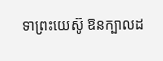ទាព្រះយេស៊ូ ឱនក្បាលដ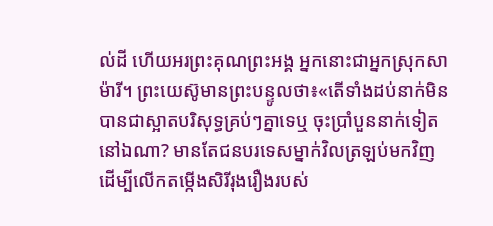ល់ដី ហើយអរព្រះគុណព្រះអង្គ អ្នកនោះជាអ្នកស្រុកសាម៉ារី។ ព្រះយេស៊ូមានព្រះបន្ទូលថា៖«តើទាំងដប់នាក់មិនបានជាស្អាតបរិសុទ្ធគ្រប់ៗគ្នាទេឬ ចុះប្រាំបួននាក់ទៀតនៅឯណា? មានតែជនបរទេសម្នាក់វិលត្រឡប់មកវិញ ដើម្បីលើកតម្កើងសិរីរុងរឿងរបស់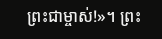ព្រះជាម្ចាស់!»។ ព្រះ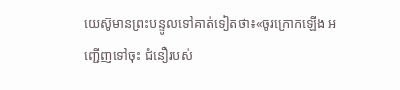យេស៊ូមានព្រះបន្ទូលទៅគាត់ទៀតថា៖«ចូរក្រោកឡើង អញ្ជើញទៅចុះ ជំនឿរបស់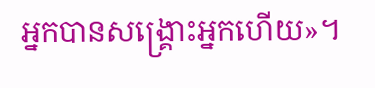អ្នកបានសង្គ្រោះអ្នកហើយ»។